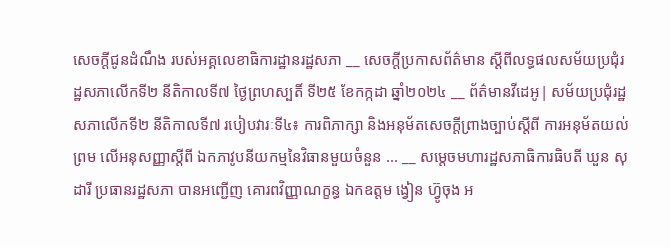សេចក្តីជូនដំណឹង របស់អគ្គលេខាធិការដ្ឋានរដ្ឋសភា __ សេចក្តីប្រកាសព័ត៌មាន ស្តីពីលទ្ធផលសម័យប្រជុំរដ្ឋសភាលើកទី២ នីតិកាលទី៧ ថ្ងៃព្រហស្បតិ៍ ទី២៥ ខែកក្កដា ឆ្នាំ២០២៤ __ ព័ត៌មានវីដេអូ| សម័យប្រជុំរដ្ឋសភាលើកទី២ នីតិកាលទី៧ របៀបវារៈទី៤៖ ការពិភាក្សា និងអនុម័តសេចក្តីព្រាងច្បាប់ស្តីពី ការអនុម័តយល់ព្រម លើអនុសញ្ញាស្តីពី ឯកភាវូបនីយកម្មនៃវិធានមួយចំនួន ... __ សម្ដេចមហារដ្ឋសភាធិការធិបតី ឃួន សុដារី ប្រធានរដ្ឋសភា បានអញ្ជើញ គោរពវិញ្ញាណក្ខន្ធ ឯកឧត្តម ង្វៀន ហ៊្វូចុង អ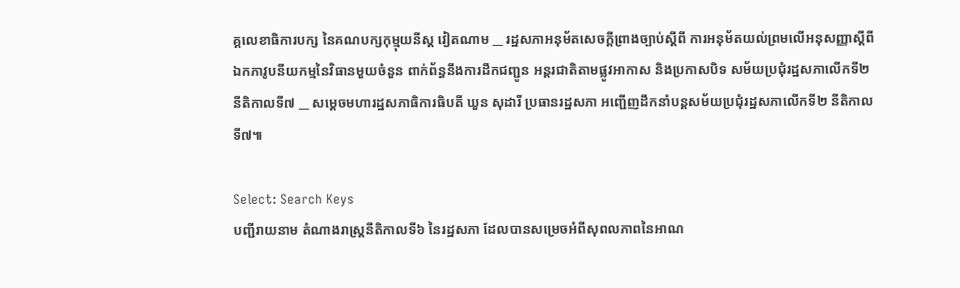គ្គលេខាធិការបក្ស នៃគណបក្សកុម្មុយនីស្ត វៀតណាម __ រដ្ឋសភាអនុម័តសេចក្តីព្រាងច្បាប់ស្តីពី ការអនុម័តយល់ព្រមលើអនុសញ្ញាស្តីពី ឯកភាវូបនីយកម្មនៃវិធានមួយចំនួន ពាក់ព័ន្ធនឹងការដឹកជញ្ជូន អន្តរជាតិតាមផ្លូវអាកាស និងប្រកាសបិទ សម័យប្រជុំរដ្ឋសភាលើកទី២ នីតិកាលទី៧ __ សម្តេចមហារដ្ឋសភាធិការធិបតី ឃួន សុដារី ប្រធានរដ្ឋសភា អញ្ជើញដឹកនាំបន្តសម័យប្រជុំរដ្ឋសភាលើកទី២ នីតិកាលទី៧៕

Select: Search Keys
បញ្ជីរាយនាម តំណាងរាស្ត្រនីតិកាលទី៦ នៃរដ្ឋសភា ដែលបានសម្រេចអំពីសុពលភាពនៃអាណ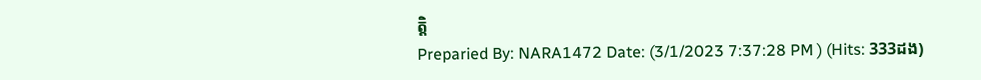ត្តិ
Preparied By: NARA1472 Date: (3/1/2023 7:37:28 PM ) (Hits: 333ដង)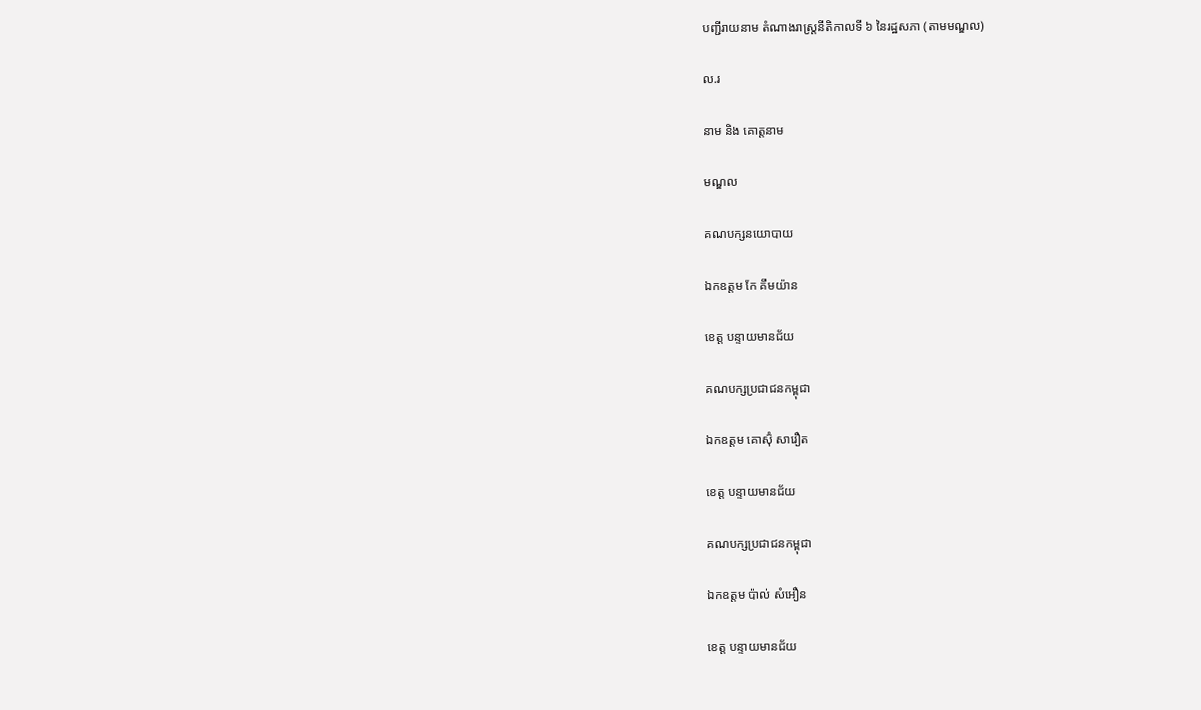បញ្ជីរាយនាម តំណាងរាស្រ្តនីតិកាលទី ៦ នៃរដ្ឋសភា (តាមមណ្ឌល)

ល.រ

នាម និង គោត្តនាម

មណ្ឌល

គណបក្សនយោបាយ

ឯកឧត្តម កែ គឹមយ៉ាន

ខេត្ត បន្ទាយមានជ័យ

គណបក្សប្រជាជនកម្ពុជា

ឯកឧត្តម គោស៊ុំ សារឿត

ខេត្ត បន្ទាយមានជ័យ

គណបក្សប្រជាជនកម្ពុជា

ឯកឧត្តម ប៉ាល់ សំអឿន

ខេត្ត បន្ទាយមានជ័យ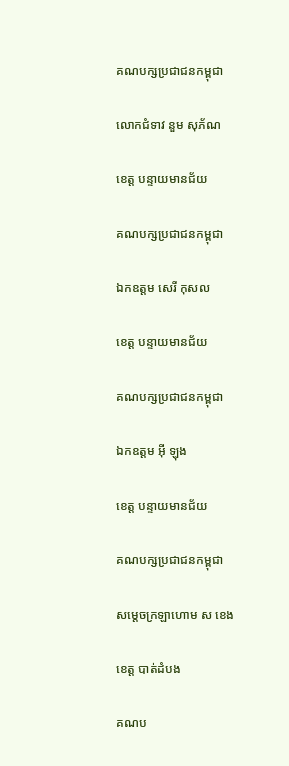គណបក្សប្រជាជនកម្ពុជា

លោកជំទាវ នួម សុភ័ណ

ខេត្ត បន្ទាយមានជ័យ

គណបក្សប្រជាជនកម្ពុជា

ឯកឧត្តម សេរី កុសល

ខេត្ត បន្ទាយមានជ័យ

គណបក្សប្រជាជនកម្ពុជា

ឯកឧត្តម អុី ឡុង

ខេត្ត បន្ទាយមានជ័យ

គណបក្សប្រជាជនកម្ពុជា

សម្តេចក្រឡាហោម ស ខេង

ខេត្ត បាត់ដំបង

គណប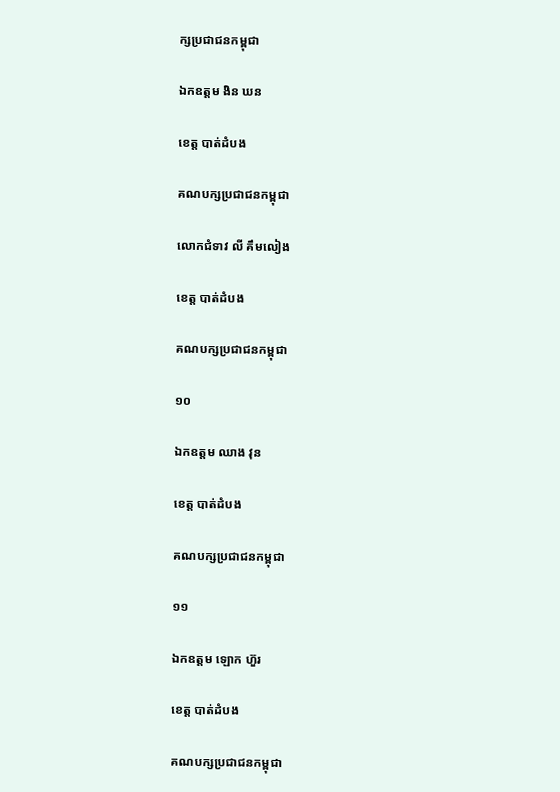ក្សប្រជាជនកម្ពុជា

ឯកឧត្តម ងិន ឃន

ខេត្ត បាត់ដំបង

គណបក្សប្រជាជនកម្ពុជា

លោកជំទាវ លី គឹមលៀង

ខេត្ត បាត់ដំបង

គណបក្សប្រជាជនកម្ពុជា

១០

ឯកឧត្តម ឈាង វុន

ខេត្ត បាត់ដំបង

គណបក្សប្រជាជនកម្ពុជា

១១

ឯកឧត្តម ឡោក ហ៊ួរ

ខេត្ត បាត់ដំបង

គណបក្សប្រជាជនកម្ពុជា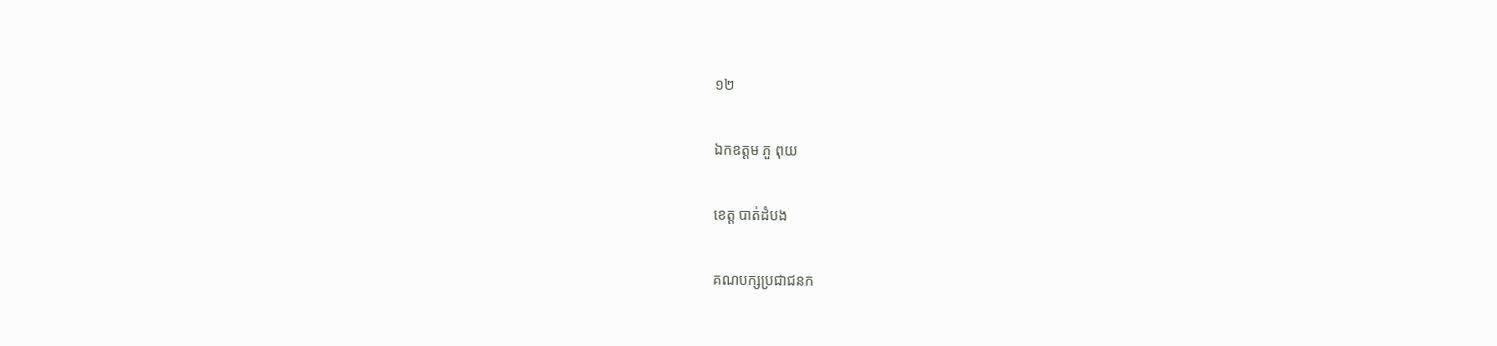១២

ឯកឧត្តម ភួ ពុយ

ខេត្ត បាត់ដំបង

គណបក្សប្រជាជនក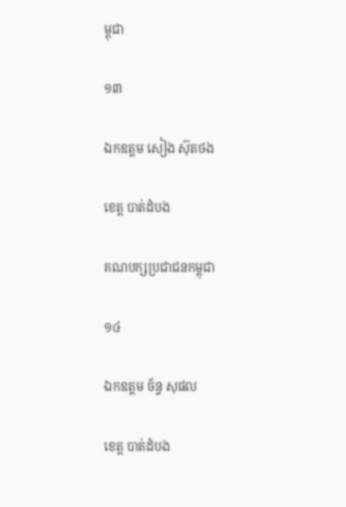ម្ពុជា

១៣

ឯកឧត្តម សៀង ស៊ុតថង

ខេត្ត បាត់ដំបង

គណបក្សប្រជាជនកម្ពុជា

១៤

ឯកឧត្តម ច័ន្ទ សុផល

ខេត្ត បាត់ដំបង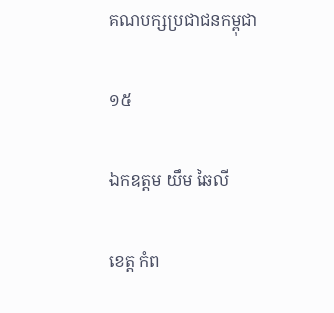គណបក្សប្រជាជនកម្ពុជា

១៥

ឯកឧត្តម យឹម ឆៃលី

ខេត្ត កំព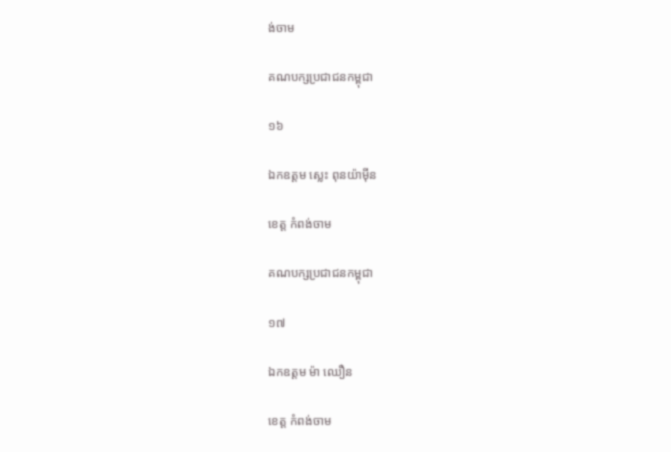ង់ចាម

គណបក្សប្រជាជនកម្ពុជា

១៦

ឯកឧត្តម ស្លេះ ពុនយ៉ាម៉ីន

ខេត្ត កំពង់ចាម

គណបក្សប្រជាជនកម្ពុជា

១៧

ឯកឧត្តម ម៉ា ឈឿន

ខេត្ត កំពង់ចាម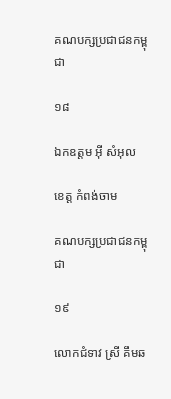គណបក្សប្រជាជនកម្ពុជា

១៨

ឯកឧត្តម អុី សំអុល

ខេត្ត កំពង់ចាម

គណបក្សប្រជាជនកម្ពុជា

១៩

លោកជំទាវ ស្រី គឹមឆ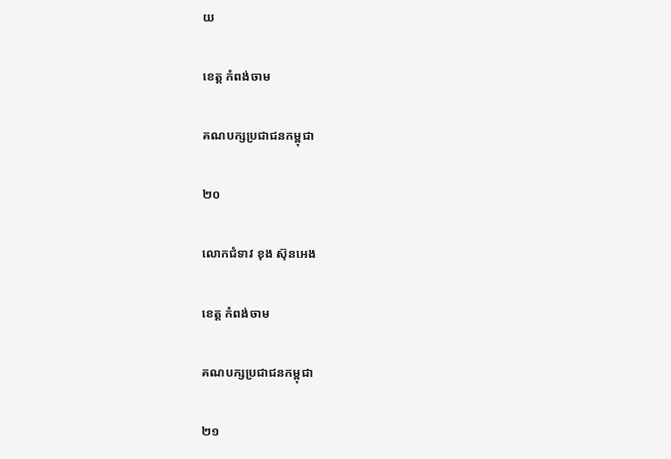យ

ខេត្ត កំពង់ចាម

គណបក្សប្រជាជនកម្ពុជា

២០

លោកជំទាវ ខុង ស៊ុនអេង

ខេត្ត កំពង់ចាម

គណបក្សប្រជាជនកម្ពុជា

២១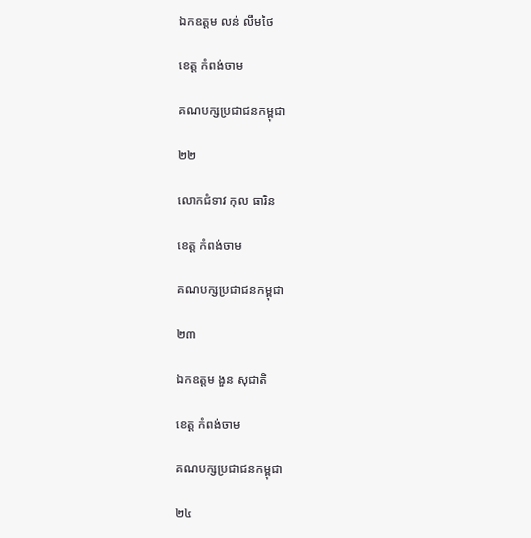ឯកឧត្តម លន់ លឹមថៃ

ខេត្ត កំពង់ចាម

គណបក្សប្រជាជនកម្ពុជា

២២

លោកជំទាវ កុល ធារិន

ខេត្ត កំពង់ចាម

គណបក្សប្រជាជនកម្ពុជា

២៣

ឯកឧត្តម ងួន សុជាតិ

ខេត្ត កំពង់ចាម

គណបក្សប្រជាជនកម្ពុជា

២៤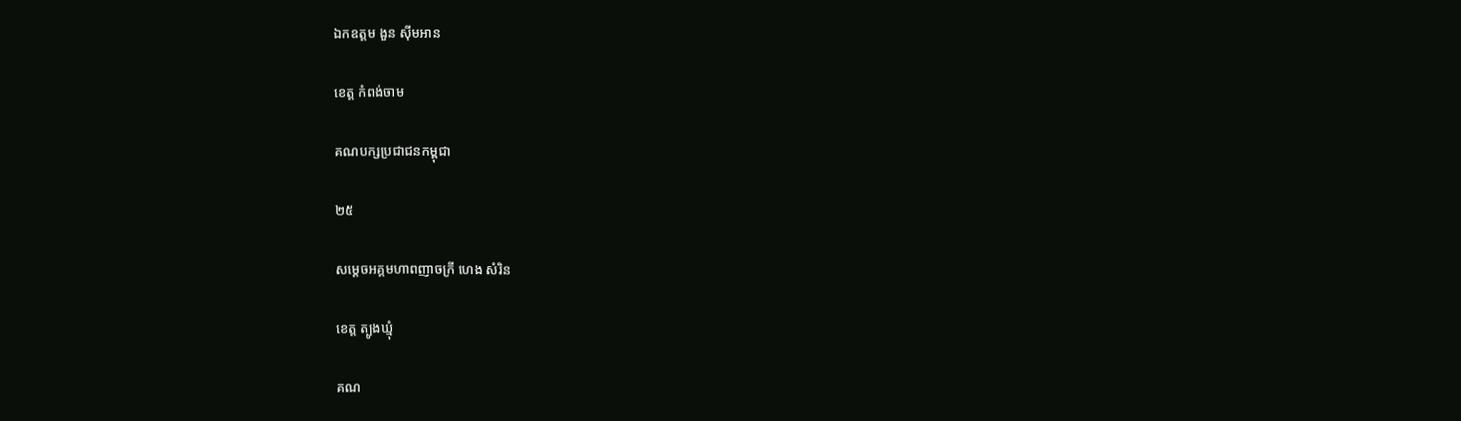ឯកឧត្តម ងួន ស៊ីមអាន

ខេត្ត កំពង់ចាម

គណបក្សប្រជាជនកម្ពុជា

២៥

សម្តេចអគ្គមហាពញាចក្រី ហេង សំរិន

ខេត្ត ត្បូងឃ្មុំ

គណ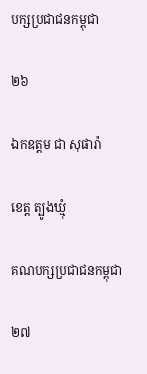បក្សប្រជាជនកម្ពុជា

២៦

ឯកឧត្តម ជា សុផារ៉ា

ខេត្ត ត្បូងឃ្មុំ

គណបក្សប្រជាជនកម្ពុជា

២៧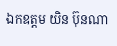ឯកឧត្តម យិន ប៊ុនណា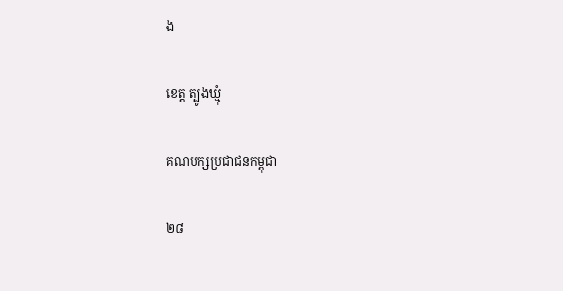ង

ខេត្ត ត្បូងឃ្មុំ

គណបក្សប្រជាជនកម្ពុជា

២៨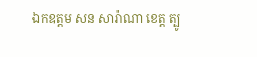ឯកឧត្តម សន សារ៉ាណា ខេត្ត ត្បូ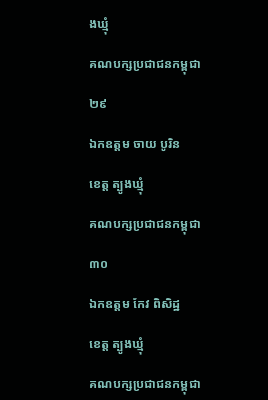ងឃ្មុំ

គណបក្សប្រជាជនកម្ពុជា

២៩

ឯកឧត្តម ចាយ បូរិន

ខេត្ត ត្បូងឃ្មុំ

គណបក្សប្រជាជនកម្ពុជា

៣០

ឯកឧត្តម កែវ ពិសិដ្ឋ

ខេត្ត ត្បូងឃ្មុំ

គណបក្សប្រជាជនកម្ពុជា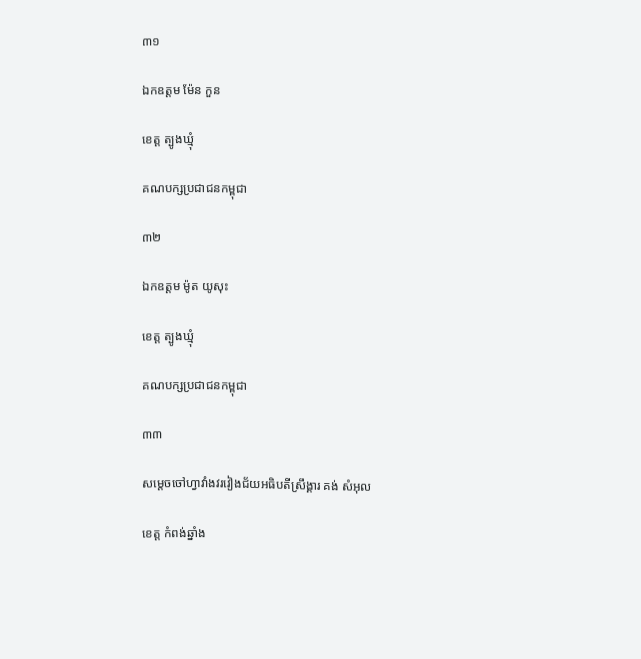៣១

ឯកឧត្តម ម៉ែន កួន

ខេត្ត ត្បូងឃ្មុំ

គណបក្សប្រជាជនកម្ពុជា

៣២

ឯកឧត្តម ម៉ូត យូសុះ

ខេត្ត ត្បូងឃ្មុំ

គណបក្សប្រជាជនកម្ពុជា

៣៣

សម្តេចចៅហ្វាវាំងវរវៀងជ័យអធិបតីស្រឹង្គារ គង់ សំអុល

ខេត្ត កំពង់ឆ្នាំង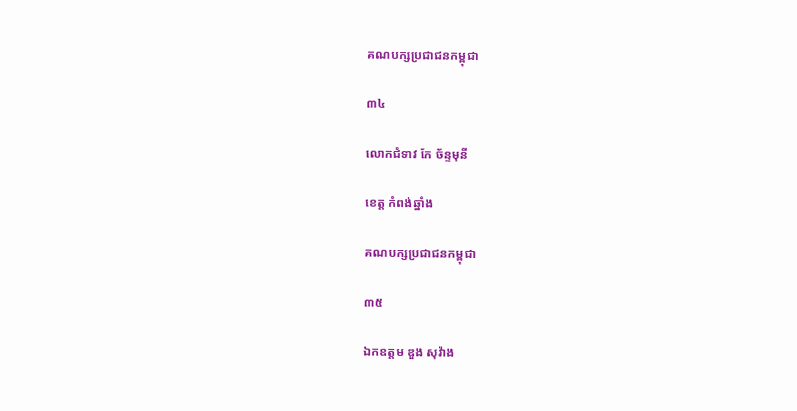គណបក្សប្រជាជនកម្ពុជា

៣៤

លោកជំទាវ កែ ច័ន្ទមុនី

ខេត្ត កំពង់ឆ្នាំង

គណបក្សប្រជាជនកម្ពុជា

៣៥

ឯកឧត្តម ឌួង សុវ៉ាង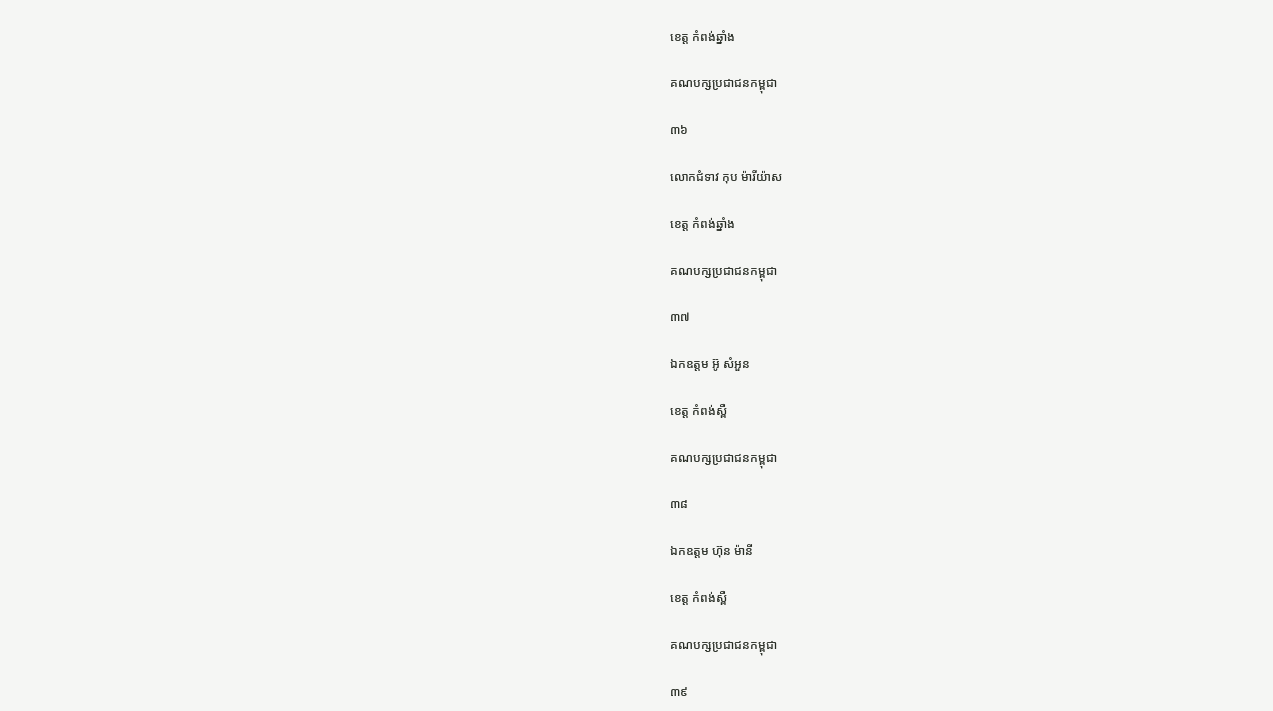ខេត្ត កំពង់ឆ្នាំង

គណបក្សប្រជាជនកម្ពុជា

៣៦

លោកជំទាវ កុប ម៉ារីយ៉ាស

ខេត្ត កំពង់ឆ្នាំង

គណបក្សប្រជាជនកម្ពុជា

៣៧

ឯកឧត្តម អ៊ូ សំអួន

ខេត្ត កំពង់ស្ពឺ

គណបក្សប្រជាជនកម្ពុជា

៣៨

ឯកឧត្តម ហ៊ុន ម៉ានី

ខេត្ត កំពង់ស្ពឺ

គណបក្សប្រជាជនកម្ពុជា

៣៩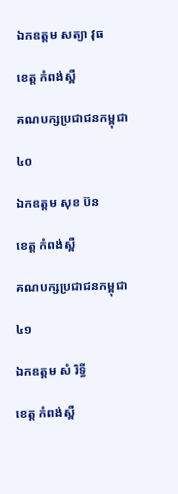ឯកឧត្តម សត្យា វុធ

ខេត្ត កំពង់ស្ពឺ

គណបក្សប្រជាជនកម្ពុជា

៤០

ឯកឧត្តម សុខ ប៊ន

ខេត្ត កំពង់ស្ពឺ

គណបក្សប្រជាជនកម្ពុជា

៤១

ឯកឧត្តម សំ រិទ្ធី

ខេត្ត កំពង់ស្ពឺ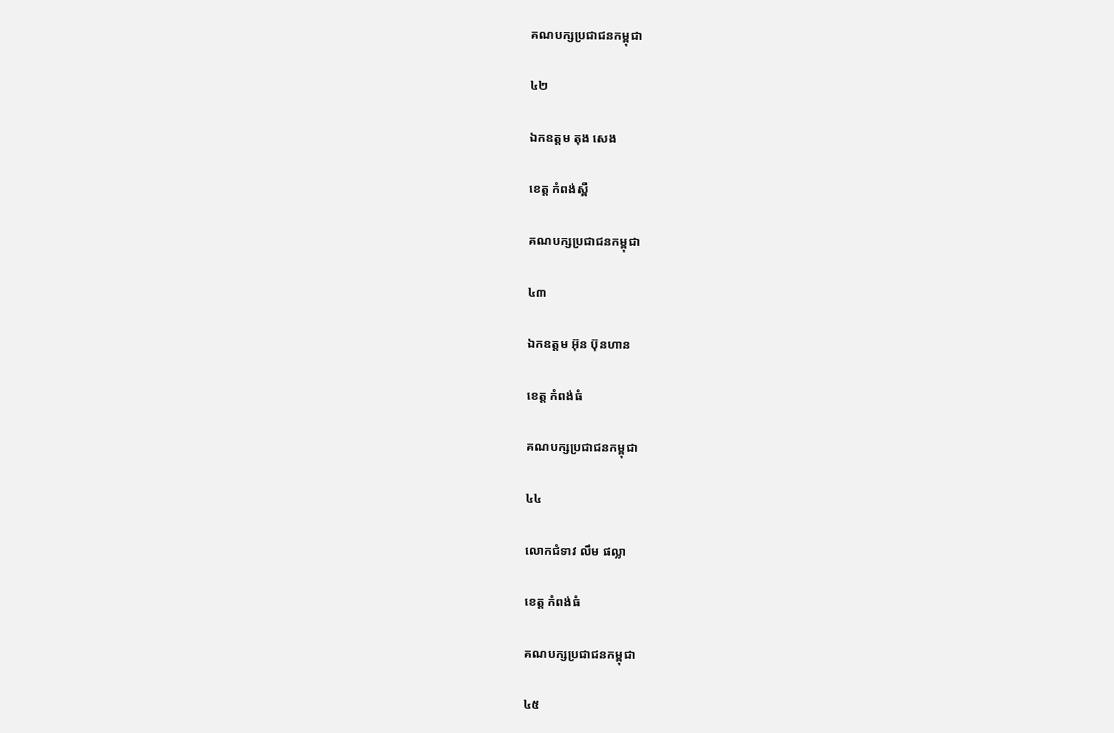គណបក្សប្រជាជនកម្ពុជា

៤២

ឯកឧត្តម តុង សេង

ខេត្ត កំពង់ស្ពឺ

គណបក្សប្រជាជនកម្ពុជា

៤៣

ឯកឧត្តម អ៊ុន ប៊ុនហាន

ខេត្ត កំពង់ធំ

គណបក្សប្រជាជនកម្ពុជា

៤៤

លោកជំទាវ លឹម ផល្លា

ខេត្ត កំពង់ធំ

គណបក្សប្រជាជនកម្ពុជា

៤៥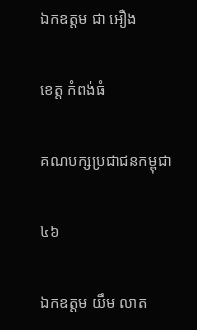ឯកឧត្តម ជា អឿង

ខេត្ត កំពង់ធំ

គណបក្សប្រជាជនកម្ពុជា

៤៦

ឯកឧត្តម យឹម លាត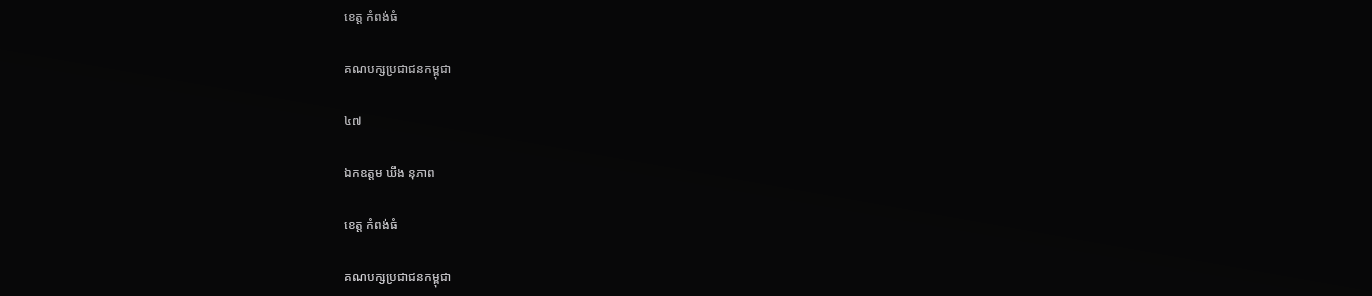ខេត្ត កំពង់ធំ

គណបក្សប្រជាជនកម្ពុជា

៤៧

ឯកឧត្តម ឃឹង នុភាព

ខេត្ត កំពង់ធំ

គណបក្សប្រជាជនកម្ពុជា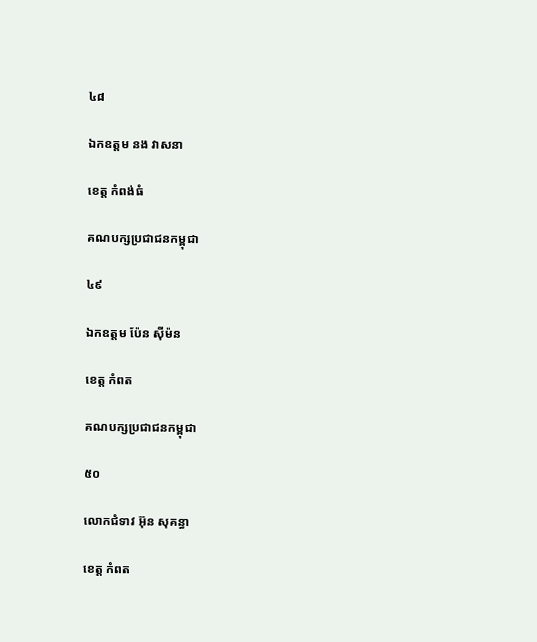៤៨

ឯកឧត្តម នង វាសនា

ខេត្ត កំពង់ធំ

គណបក្សប្រជាជនកម្ពុជា

៤៩

ឯកឧត្តម ប៉ែន ស៊ីម៉ន

ខេត្ត កំពត

គណបក្សប្រជាជនកម្ពុជា

៥០

លោកជំទាវ អ៊ុន សុគន្ធា

ខេត្ត កំពត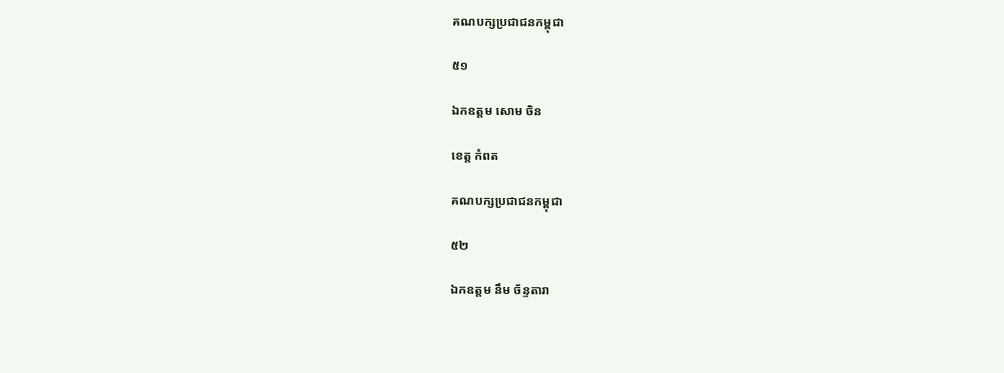គណបក្សប្រជាជនកម្ពុជា

៥១

ឯកឧត្តម សោម ចិន

ខេត្ត កំពត

គណបក្សប្រជាជនកម្ពុជា

៥២

ឯកឧត្តម នឹម ច័ន្ទតារា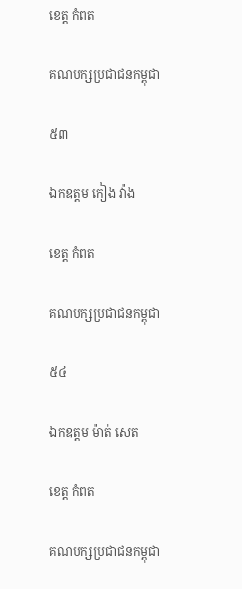ខេត្ត កំពត

គណបក្សប្រជាជនកម្ពុជា

៥៣

ឯកឧត្តម កៀង វ៉ាង

ខេត្ត កំពត

គណបក្សប្រជាជនកម្ពុជា

៥៤

ឯកឧត្តម ម៉ាត់ សេត

ខេត្ត កំពត

គណបក្សប្រជាជនកម្ពុជា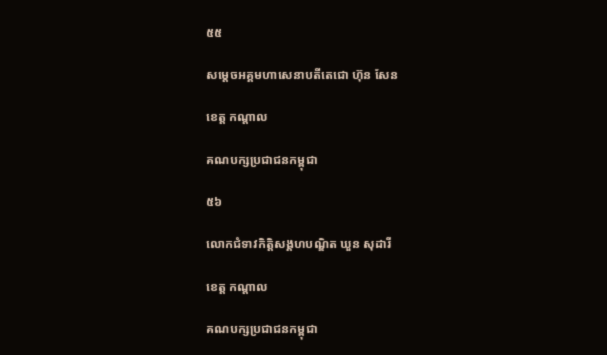៥៥

សម្តេចអគ្គមហាសេនាបតីតេជោ ហ៊ុន សែន

ខេត្ត កណ្តាល

គណបក្សប្រជាជនកម្ពុជា

៥៦

លោកជំទាវកិត្តិសង្គហបណ្ឌិត ឃួន សុដារី

ខេត្ត កណ្តាល

គណបក្សប្រជាជនកម្ពុជា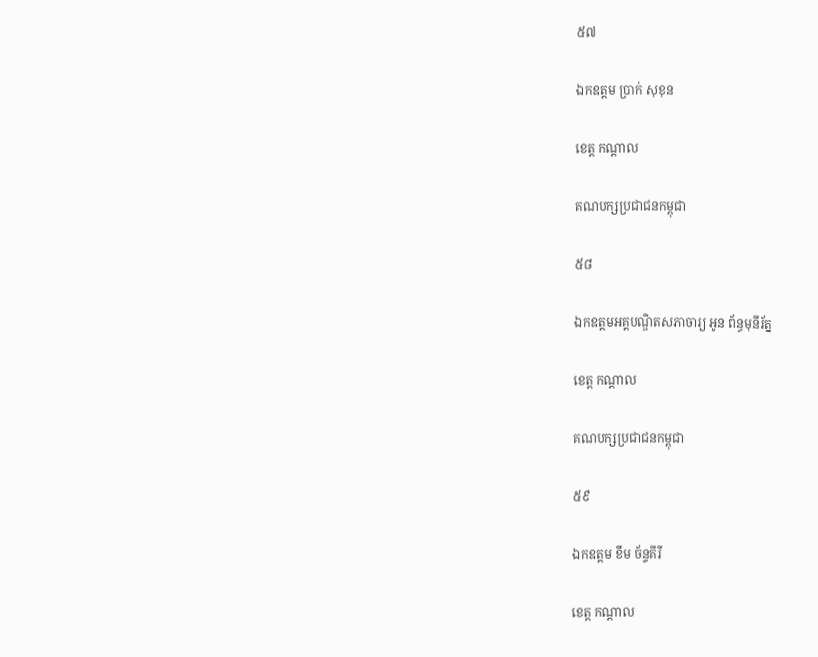៥៧

ឯកឧត្តម ប្រាក់ សុខុន

ខេត្ត កណ្តាល

គណបក្សប្រជាជនកម្ពុជា

៥៨

ឯកឧត្តមអគ្គបណ្ឌិតសភាចារ្យ អូន ព័ន្ធមុនីរ័ត្ន

ខេត្ត កណ្តាល

គណបក្សប្រជាជនកម្ពុជា

៥៩

ឯកឧត្តម ខឹម ច័ន្ទគីរី

ខេត្ត កណ្តាល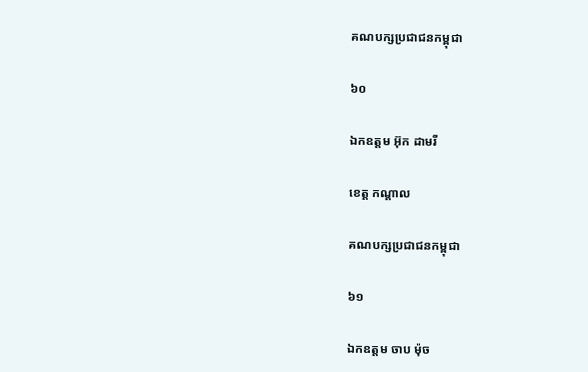គណបក្សប្រជាជនកម្ពុជា

៦០

ឯកឧត្តម អ៊ុក ដាមរី

ខេត្ត កណ្តាល

គណបក្សប្រជាជនកម្ពុជា

៦១

ឯកឧត្តម ចាប ម៉ុច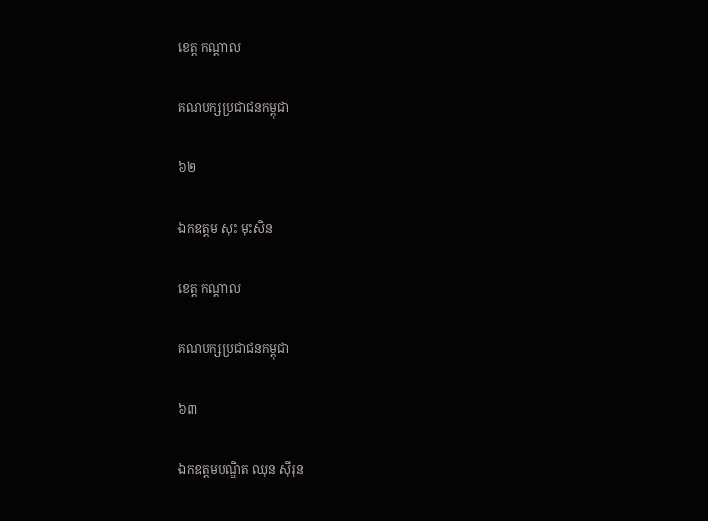ខេត្ត កណ្តាល

គណបក្សប្រជាជនកម្ពុជា

៦២

ឯកឧត្តម សុះ មុះសិន

ខេត្ត កណ្តាល

គណបក្សប្រជាជនកម្ពុជា

៦៣

ឯកឧត្តមបណ្ឌិត ឈុន ស៊ីរុន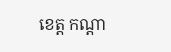ខេត្ត កណ្តា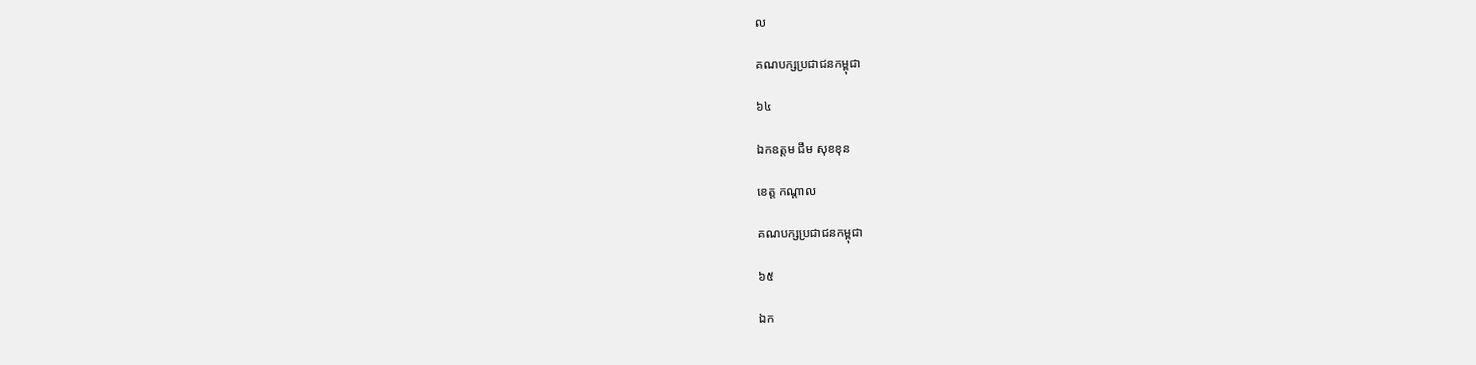ល

គណបក្សប្រជាជនកម្ពុជា

៦៤

ឯកឧត្តម ជឹម សុខខុន

ខេត្ត កណ្តាល

គណបក្សប្រជាជនកម្ពុជា

៦៥

ឯក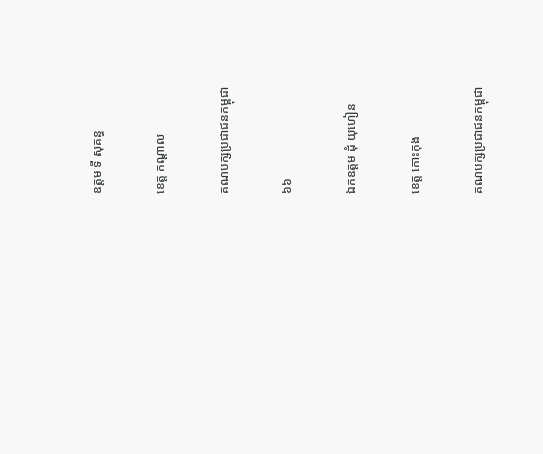ឧត្តម ទី សុគន្ធ

ខេត្ត កណ្តាល

គណបក្សប្រជាជនកម្ពុជា

៦៦

ឯកឧត្តម ដុំ យុហៀន

ខេត្ត កោះកុង

គណបក្សប្រជាជនកម្ពុជា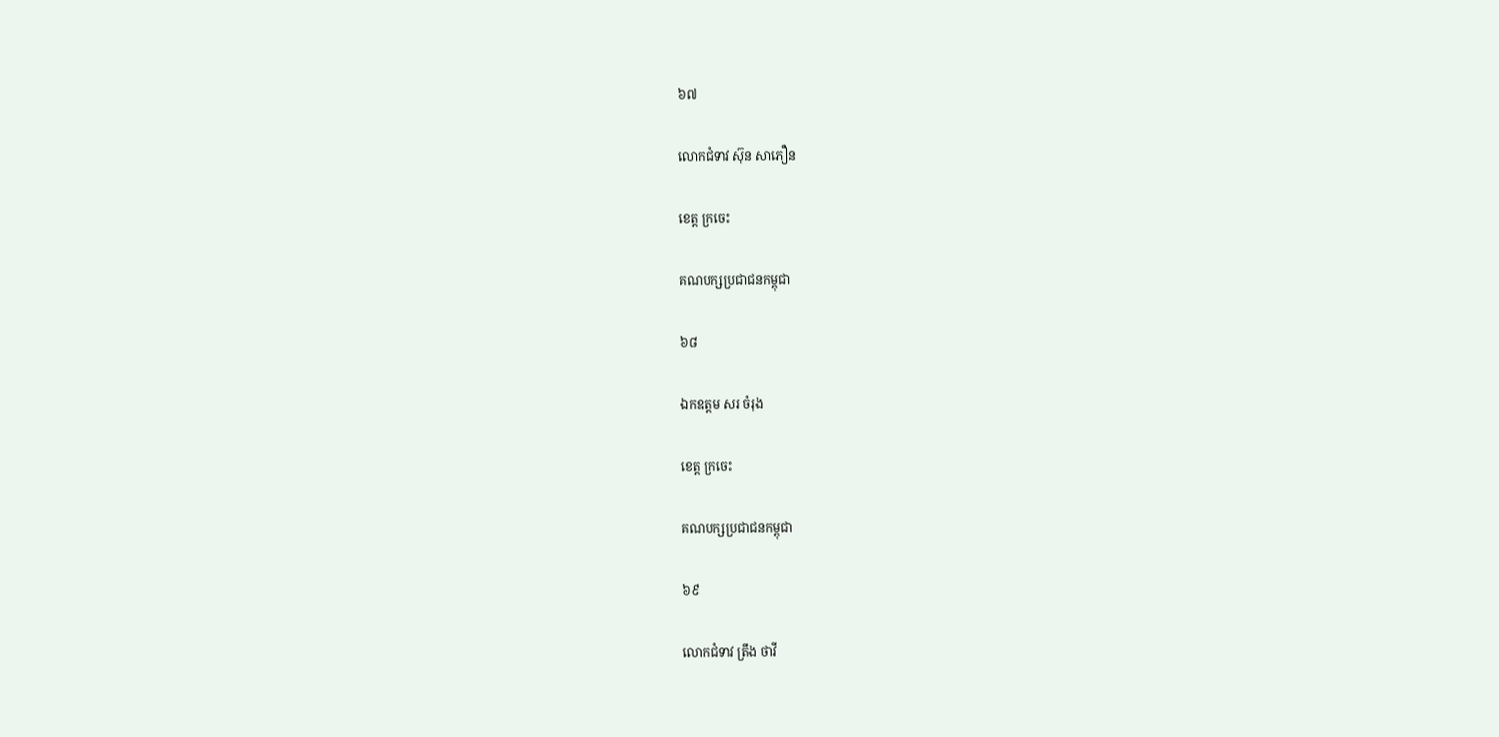៦៧

លោកជំទាវ ស៊ុន សាភឿន

ខេត្ត ក្រចេះ

គណបក្សប្រជាជនកម្ពុជា

៦៨

ឯកឧត្តម សរ ចំរុង

ខេត្ត ក្រចេះ

គណបក្សប្រជាជនកម្ពុជា

៦៩

លោកជំទាវ ត្រឹង ថាវី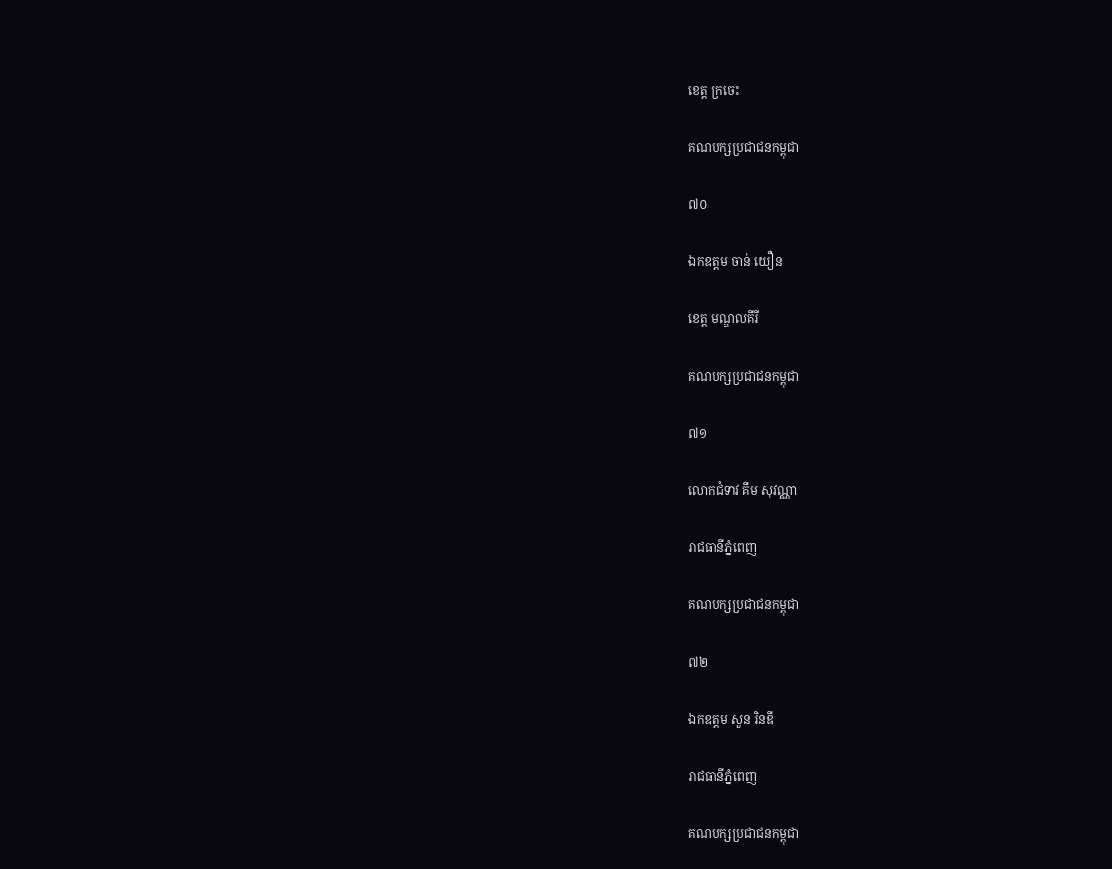ខេត្ត ក្រចេះ

គណបក្សប្រជាជនកម្ពុជា

៧០

ឯកឧត្តម ចាន់ យឿន

ខេត្ត មណ្ឌលគីរី

គណបក្សប្រជាជនកម្ពុជា

៧១

លោកជំទាវ គឹម សុវណ្ណា

រាជធានីភ្នំពេញ

គណបក្សប្រជាជនកម្ពុជា

៧២

ឯកឧត្តម សួន រិនឌី

រាជធានីភ្នំពេញ

គណបក្សប្រជាជនកម្ពុជា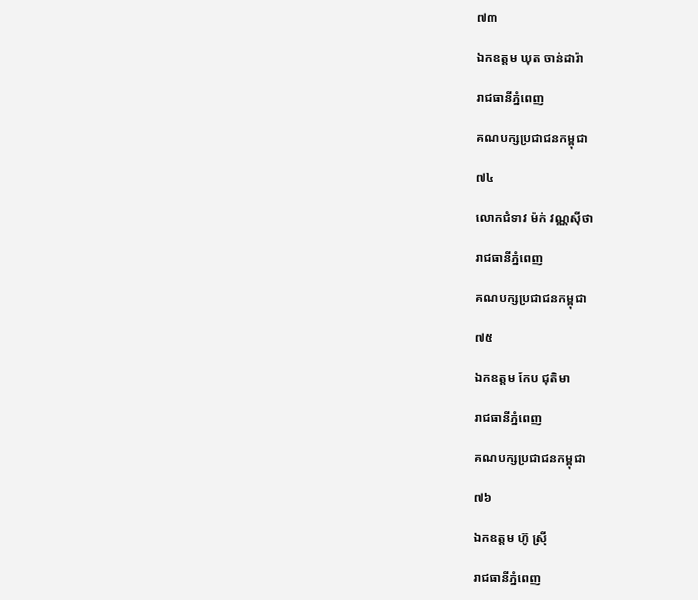៧៣

ឯកឧត្តម ឃុត ចាន់ដារ៉ា

រាជធានីភ្នំពេញ

គណបក្សប្រជាជនកម្ពុជា

៧៤

លោកជំទាវ ម៉ក់ វណ្ណស៊ីថា

រាជធានីភ្នំពេញ

គណបក្សប្រជាជនកម្ពុជា

៧៥

ឯកឧត្តម កែប ជុតិមា

រាជធានីភ្នំពេញ

គណបក្សប្រជាជនកម្ពុជា

៧៦

ឯកឧត្តម ហ៊ូ ស្រ៊ី

រាជធានីភ្នំពេញ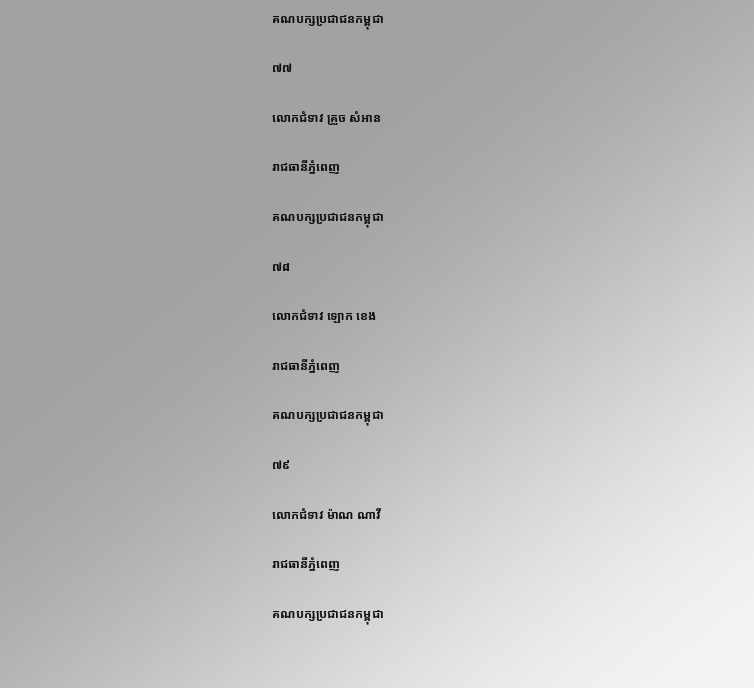គណបក្សប្រជាជនកម្ពុជា

៧៧

លោកជំទាវ គ្រួច សំអាន

រាជធានីភ្នំពេញ

គណបក្សប្រជាជនកម្ពុជា

៧៨

លោកជំទាវ ឡោក ខេង

រាជធានីភ្នំពេញ

គណបក្សប្រជាជនកម្ពុជា

៧៩

លោកជំទាវ ម៉ាណ ណាវី

រាជធានីភ្នំពេញ

គណបក្សប្រជាជនកម្ពុជា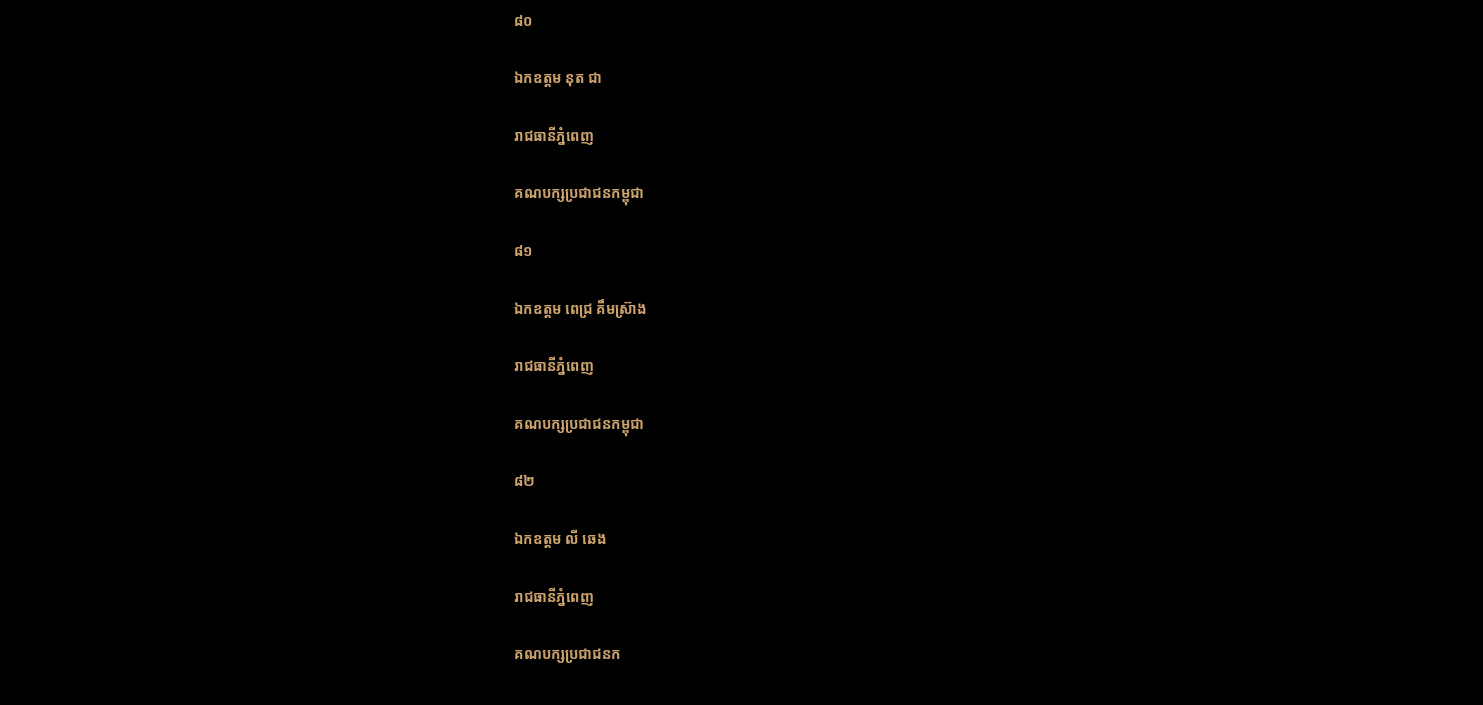៨០

ឯកឧត្តម នុត ជា

រាជធានីភ្នំពេញ

គណបក្សប្រជាជនកម្ពុជា

៨១

ឯកឧត្តម ពេជ្រ គឹមស្រ៊ាង

រាជធានីភ្នំពេញ

គណបក្សប្រជាជនកម្ពុជា

៨២

ឯកឧត្តម លី ឆេង

រាជធានីភ្នំពេញ

គណបក្សប្រជាជនក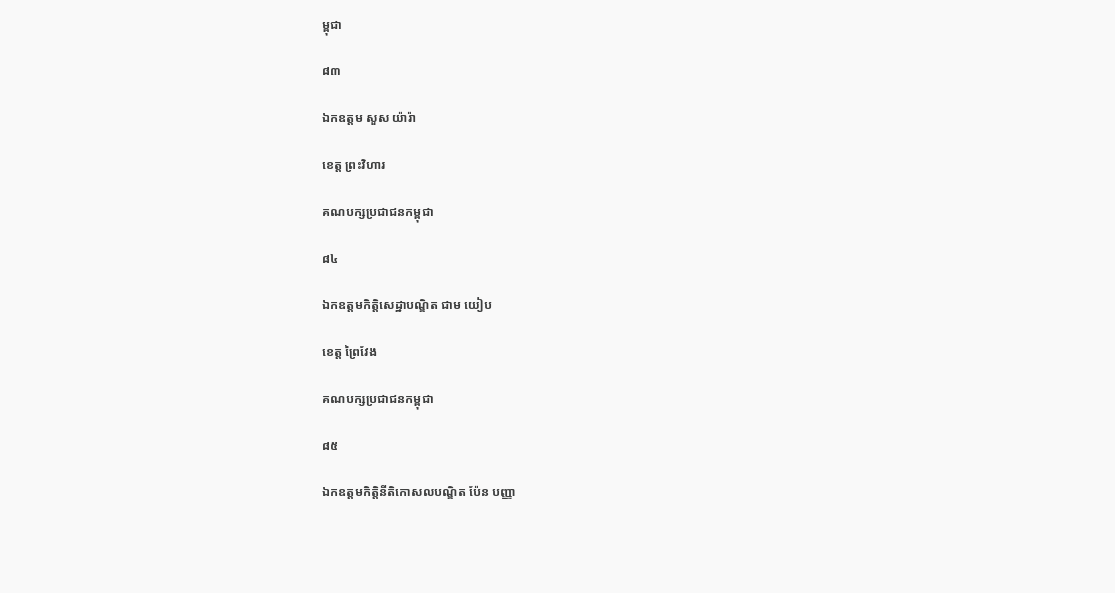ម្ពុជា

៨៣

ឯកឧត្តម សួស យ៉ារ៉ា

ខេត្ត ព្រះវិហារ

គណបក្សប្រជាជនកម្ពុជា

៨៤

ឯកឧត្តមកិត្តិសេដ្ឋាបណ្ឌិត ជាម យៀប

ខេត្ត ព្រៃវែង

គណបក្សប្រជាជនកម្ពុជា

៨៥

ឯកឧត្តមកិត្តិនីតិកោសលបណ្ឌិត ប៉ែន បញ្ញា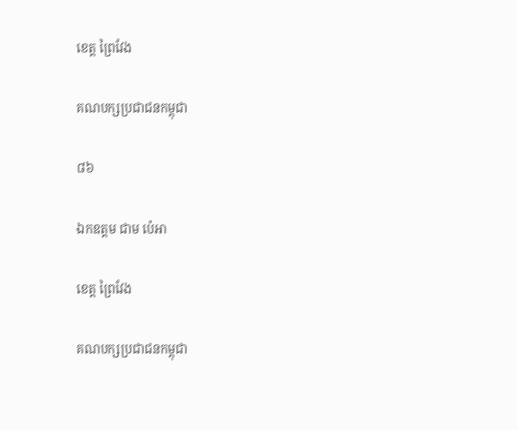ខេត្ត ព្រៃវែង

គណបក្សប្រជាជនកម្ពុជា

៨៦

ឯកឧត្តម ជាម ប៉េអា

ខេត្ត ព្រៃវែង

គណបក្សប្រជាជនកម្ពុជា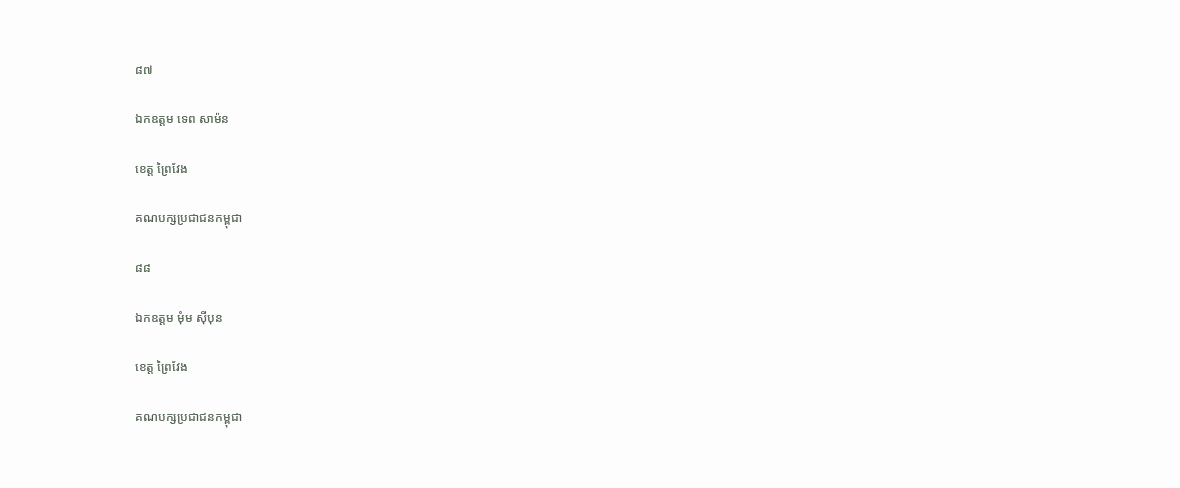៨៧

ឯកឧត្តម ទេព សាម៉ន

ខេត្ត ព្រៃវែង

គណបក្សប្រជាជនកម្ពុជា

៨៨

ឯកឧត្តម មុំម ស៊ីបុន

ខេត្ត ព្រៃវែង

គណបក្សប្រជាជនកម្ពុជា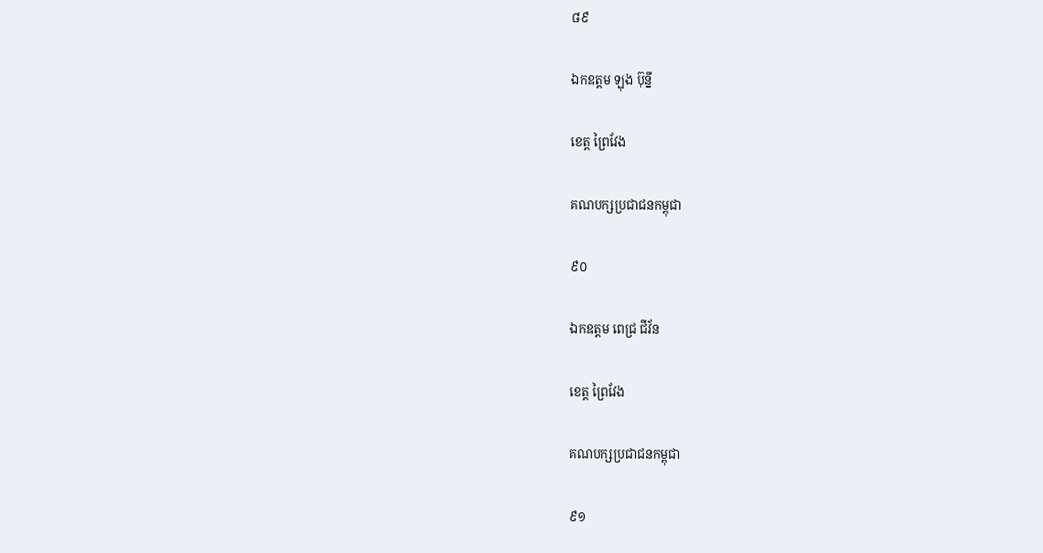៨៩

ឯកឧត្តម ឡុង ប៊ុន្នី

ខេត្ត ព្រៃវែង

គណបក្សប្រជាជនកម្ពុជា

៩០

ឯកឧត្តម ពេជ្រ ជីវ័ន

ខេត្ត ព្រៃវែង

គណបក្សប្រជាជនកម្ពុជា

៩១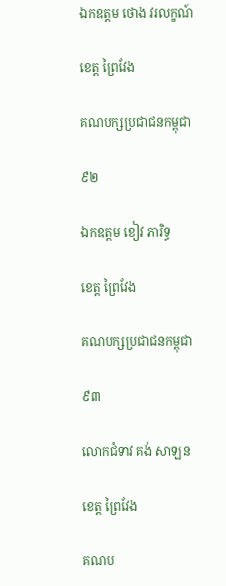ឯកឧត្តម ថោង វរលក្ខណ៍

ខេត្ត ព្រៃវែង

គណបក្សប្រជាជនកម្ពុជា

៩២

ឯកឧត្តម ខៀវ ភារិទ្ធ

ខេត្ត ព្រៃវែង

គណបក្សប្រជាជនកម្ពុជា

៩៣

លោកជំទាវ គង់ សាឡន

ខេត្ត ព្រៃវែង

គណប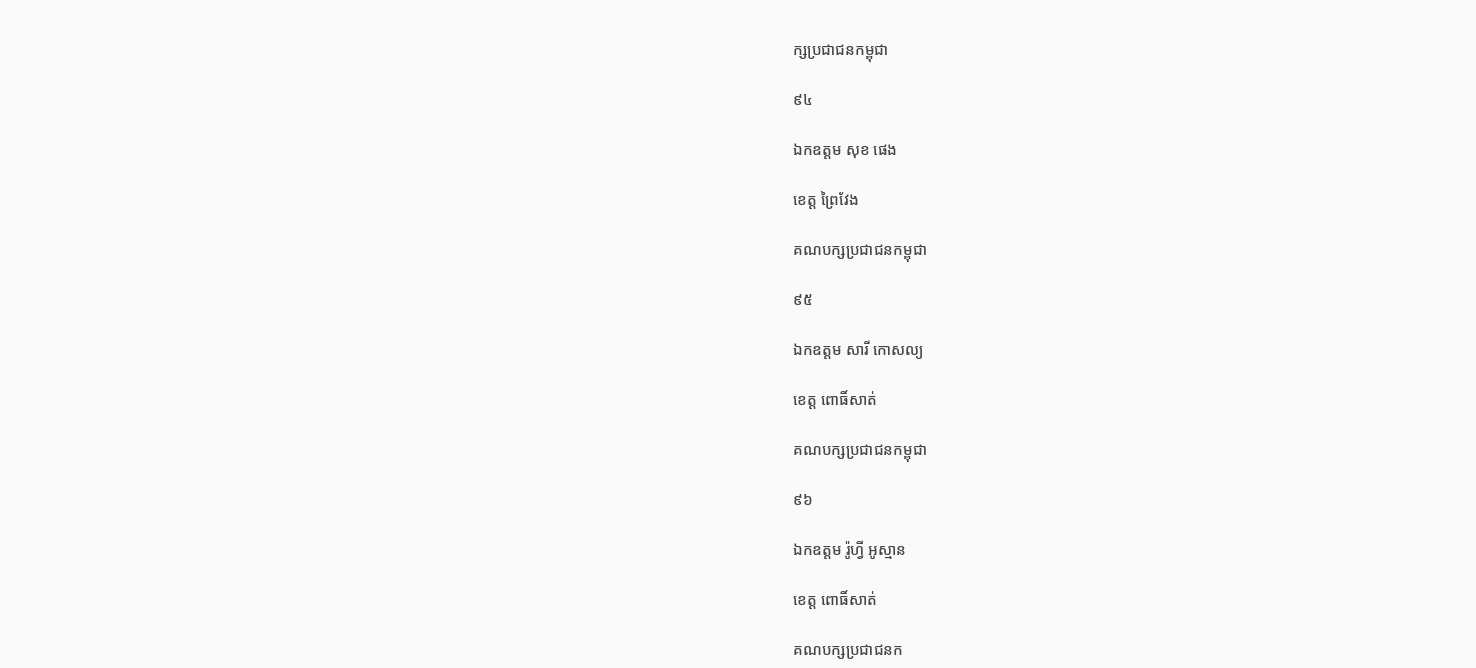ក្សប្រជាជនកម្ពុជា

៩៤

ឯកឧត្តម សុខ ផេង

ខេត្ត ព្រៃវែង

គណបក្សប្រជាជនកម្ពុជា

៩៥

ឯកឧត្តម សារី កោសល្យ

ខេត្ត ពោធិ៍សាត់

គណបក្សប្រជាជនកម្ពុជា

៩៦

ឯកឧត្តម រ៉ូហ្វី អូស្មាន

ខេត្ត ពោធិ៍សាត់

គណបក្សប្រជាជនក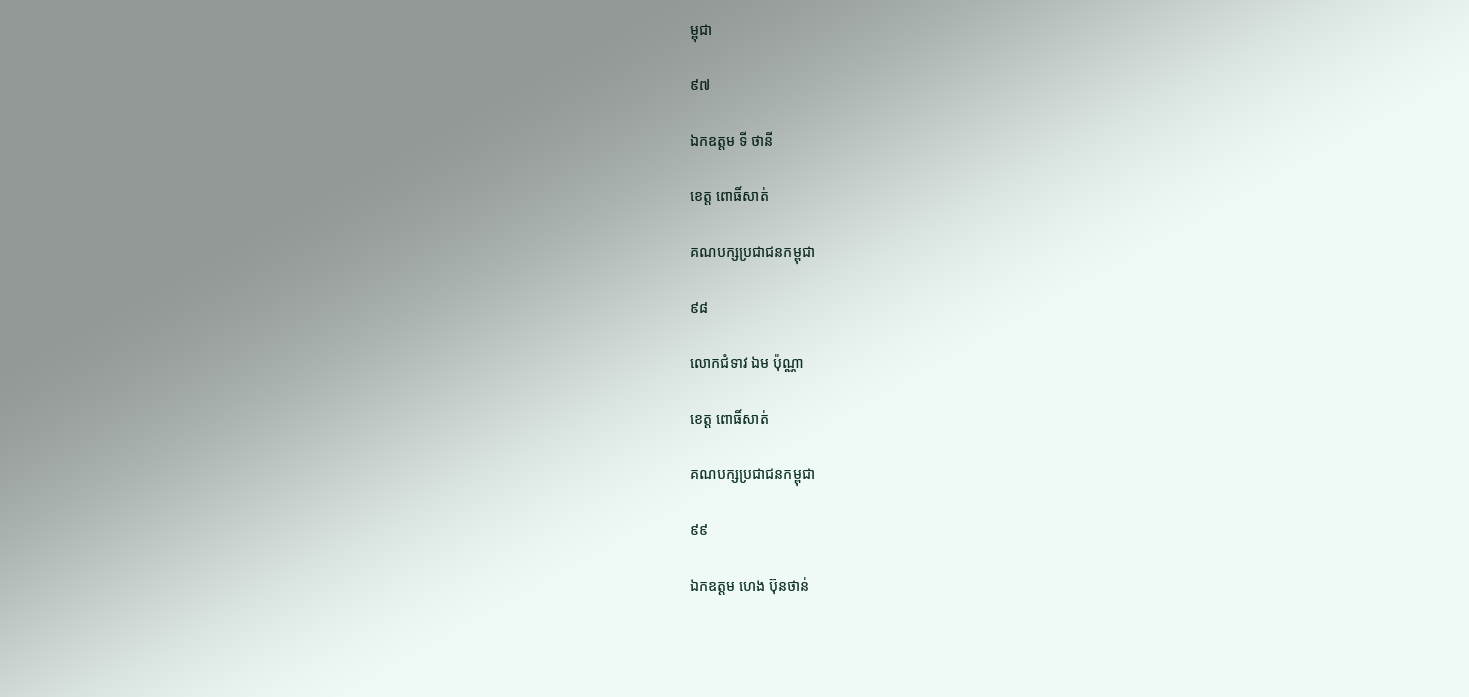ម្ពុជា

៩៧

ឯកឧត្តម ទី ថានី

ខេត្ត ពោធិ៍សាត់

គណបក្សប្រជាជនកម្ពុជា

៩៨

លោកជំទាវ ឯម ប៉ុណ្ណា

ខេត្ត ពោធិ៍សាត់

គណបក្សប្រជាជនកម្ពុជា

៩៩

ឯកឧត្តម ហេង ប៊ុនថាន់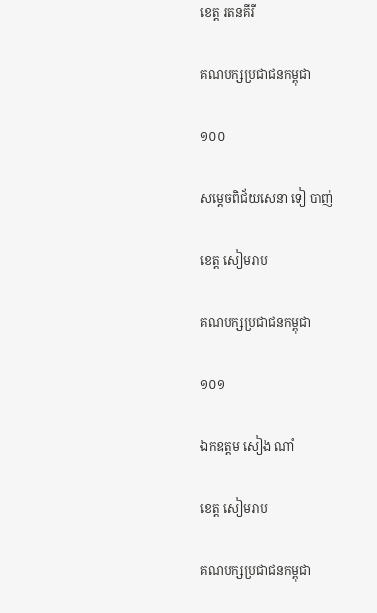ខេត្ត រតនគីរី

គណបក្សប្រជាជនកម្ពុជា

១០០

សម្តេចពិជ័យសេនា ទៀ បាញ់

ខេត្ត សៀមរាប

គណបក្សប្រជាជនកម្ពុជា

១០១

ឯកឧត្តម សៀង ណាំ

ខេត្ត សៀមរាប

គណបក្សប្រជាជនកម្ពុជា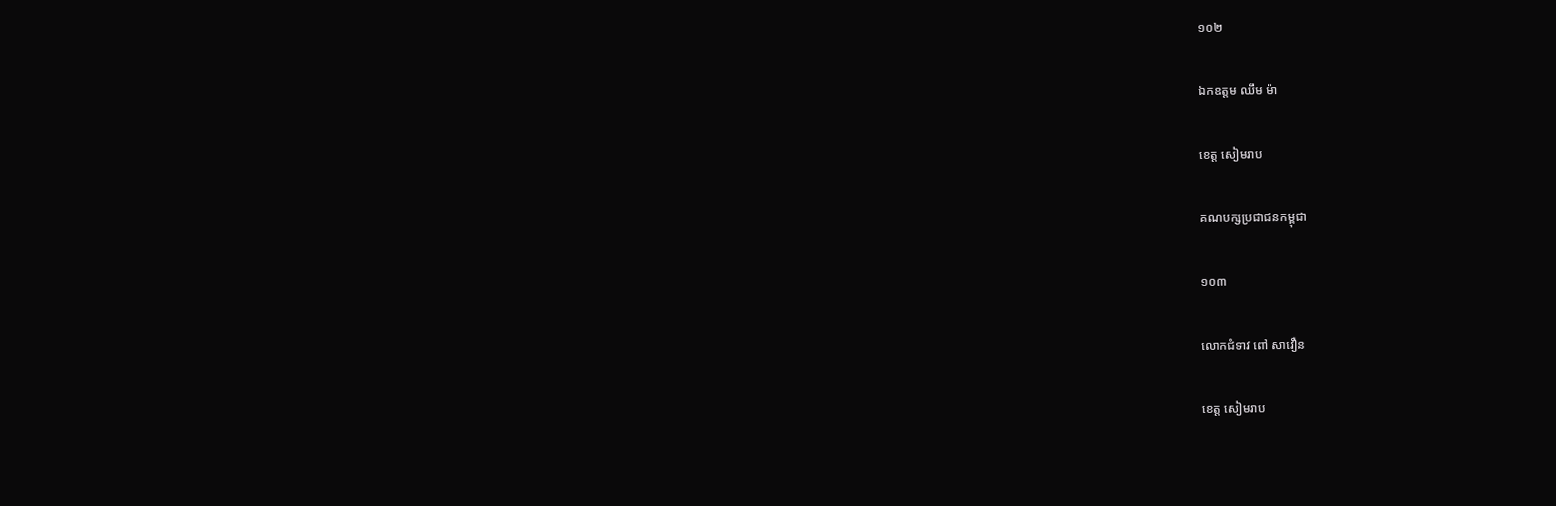១០២

ឯកឧត្តម ឈឹម ម៉ា

ខេត្ត សៀមរាប

គណបក្សប្រជាជនកម្ពុជា

១០៣

លោកជំទាវ ពៅ សាវឿន

ខេត្ត សៀមរាប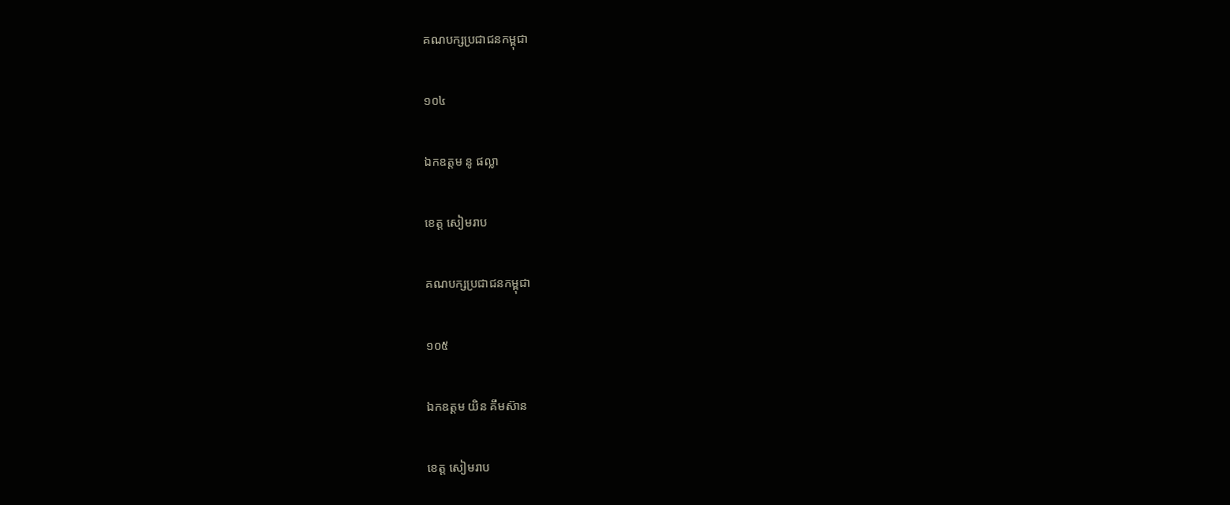គណបក្សប្រជាជនកម្ពុជា

១០៤

ឯកឧត្តម នូ ផល្លា

ខេត្ត សៀមរាប

គណបក្សប្រជាជនកម្ពុជា

១០៥

ឯកឧត្តម យិន គឹមស៊ាន

ខេត្ត សៀមរាប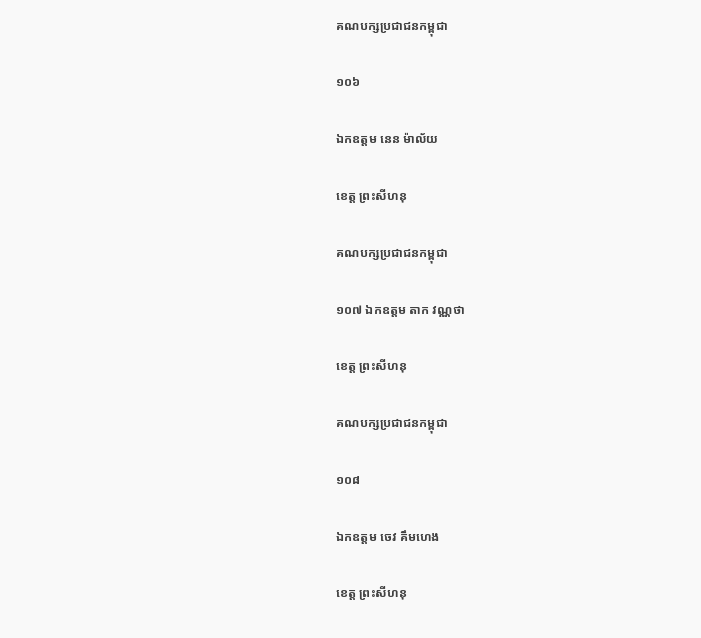គណបក្សប្រជាជនកម្ពុជា

១០៦

ឯកឧត្តម នេន ម៉ាល័យ

ខេត្ត ព្រះសីហនុ

គណបក្សប្រជាជនកម្ពុជា

១០៧ ឯកឧត្តម តាក វណ្ណថា

ខេត្ត ព្រះសីហនុ

គណបក្សប្រជាជនកម្ពុជា

១០៨

ឯកឧត្តម ចេវ គឹមហេង

ខេត្ត ព្រះសីហនុ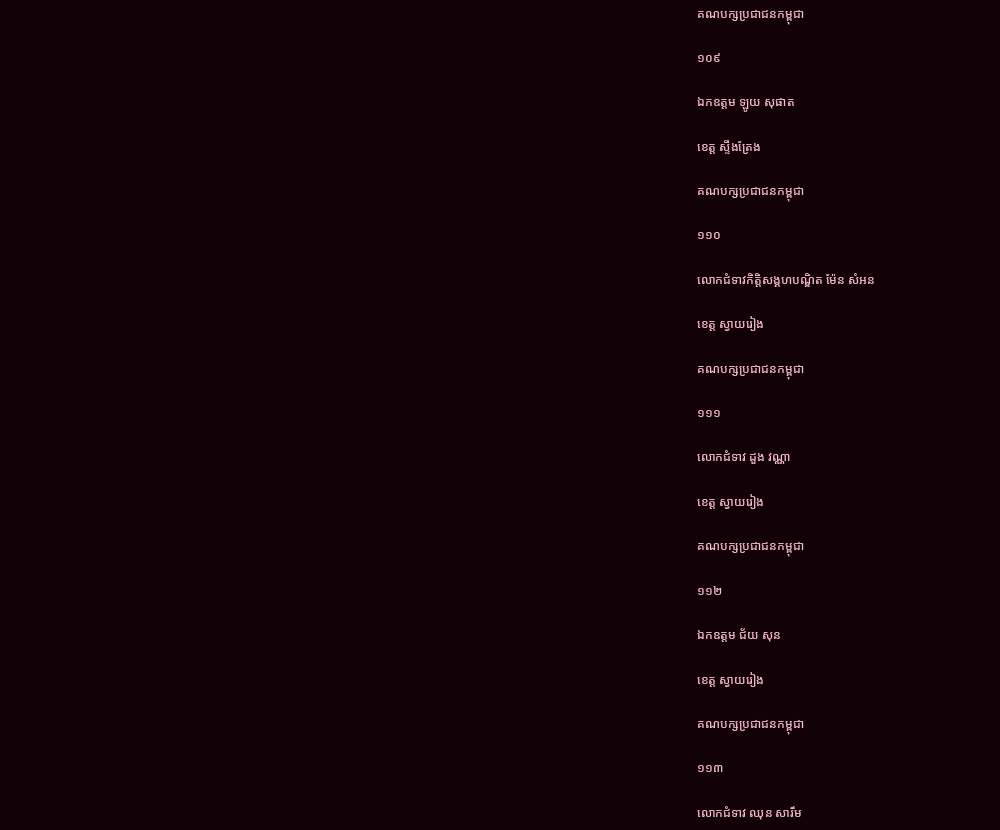គណបក្សប្រជាជនកម្ពុជា

១០៩

ឯកឧត្តម ឡូយ សុផាត

ខេត្ត ស្ទឹងត្រែង

គណបក្សប្រជាជនកម្ពុជា

១១០

លោកជំទាវកិត្តិសង្គហបណ្ឌិត ម៉ែន សំអន

ខេត្ត ស្វាយរៀង

គណបក្សប្រជាជនកម្ពុជា

១១១

លោកជំទាវ ដួង វណ្ណា

ខេត្ត ស្វាយរៀង

គណបក្សប្រជាជនកម្ពុជា

១១២

ឯកឧត្តម ជ័យ សុន

ខេត្ត ស្វាយរៀង

គណបក្សប្រជាជនកម្ពុជា

១១៣

លោកជំទាវ ឈុន សារឹម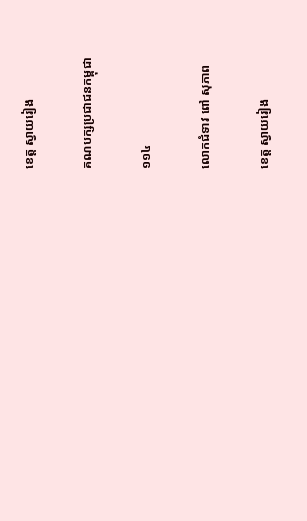ខេត្ត ស្វាយរៀង

គណបក្សប្រជាជនកម្ពុជា

១១៤

លោកជំទាវ ពៅ សុភាព

ខេត្ត ស្វាយរៀង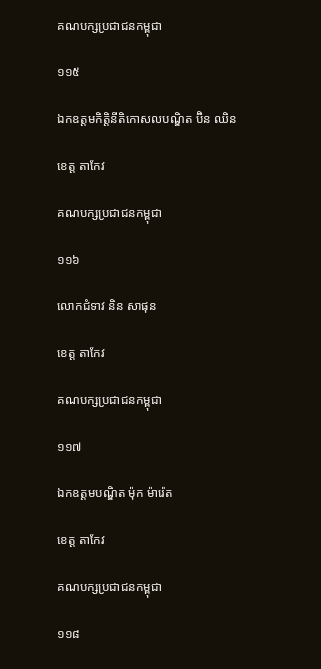គណបក្សប្រជាជនកម្ពុជា

១១៥

ឯកឧត្តមកិត្តិនីតិកោសលបណ្ឌិត ប៊ិន ឈិន

ខេត្ត តាកែវ

គណបក្សប្រជាជនកម្ពុជា

១១៦

លោកជំទាវ និន សាផុន

ខេត្ត តាកែវ

គណបក្សប្រជាជនកម្ពុជា

១១៧

ឯកឧត្តមបណ្ឌិត ម៉ុក ម៉ារ៉េត

ខេត្ត តាកែវ

គណបក្សប្រជាជនកម្ពុជា

១១៨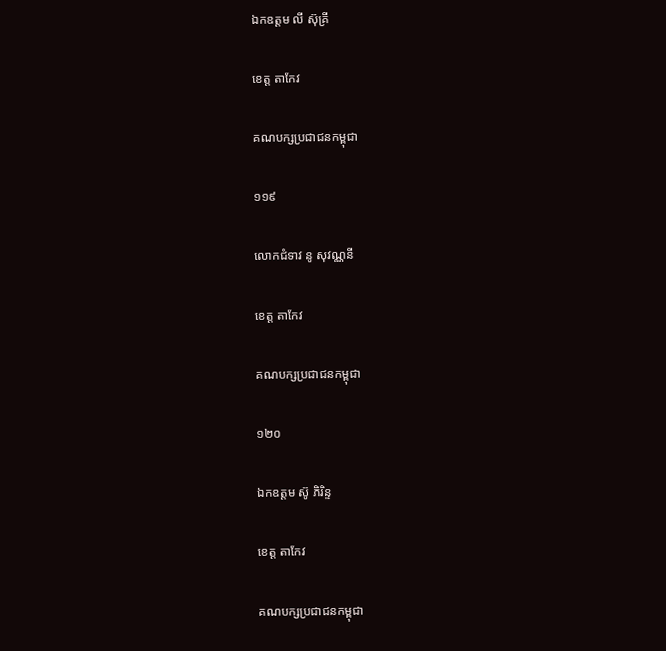ឯកឧត្តម លី ស៊ុគ្រី

ខេត្ត តាកែវ

គណបក្សប្រជាជនកម្ពុជា

១១៩

លោកជំទាវ នូ សុវណ្ណនី

ខេត្ត តាកែវ

គណបក្សប្រជាជនកម្ពុជា

១២០

ឯកឧត្តម ស៊ូ ភិរិន្ទ

ខេត្ត តាកែវ

គណបក្សប្រជាជនកម្ពុជា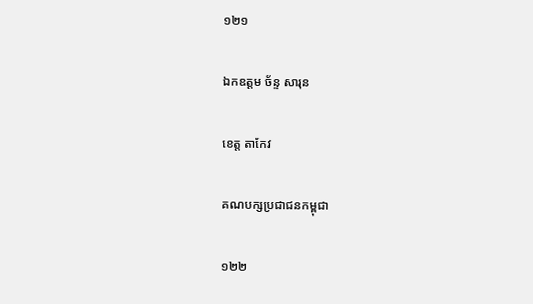១២១

ឯកឧត្តម ច័ន្ទ សារុន

ខេត្ត តាកែវ

គណបក្សប្រជាជនកម្ពុជា

១២២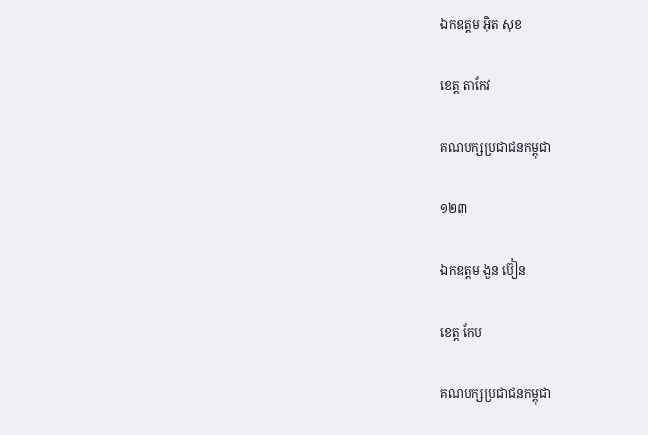ឯកឧត្តម អុិត សុខ

ខេត្ត តាកែវ

គណបក្សប្រជាជនកម្ពុជា

១២៣

ឯកឧត្តម ងួន ប៊ៀន

ខេត្ត កែប

គណបក្សប្រជាជនកម្ពុជា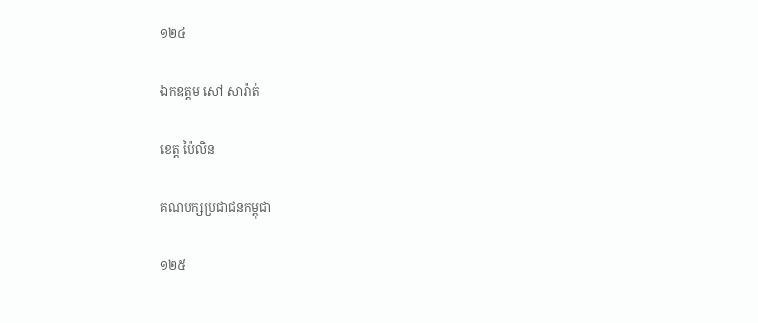១២៤

ឯកឧត្តម សៅ សារ៉ាត់

ខេត្ត ប៉ៃលិន

គណបក្សប្រជាជនកម្ពុជា

១២៥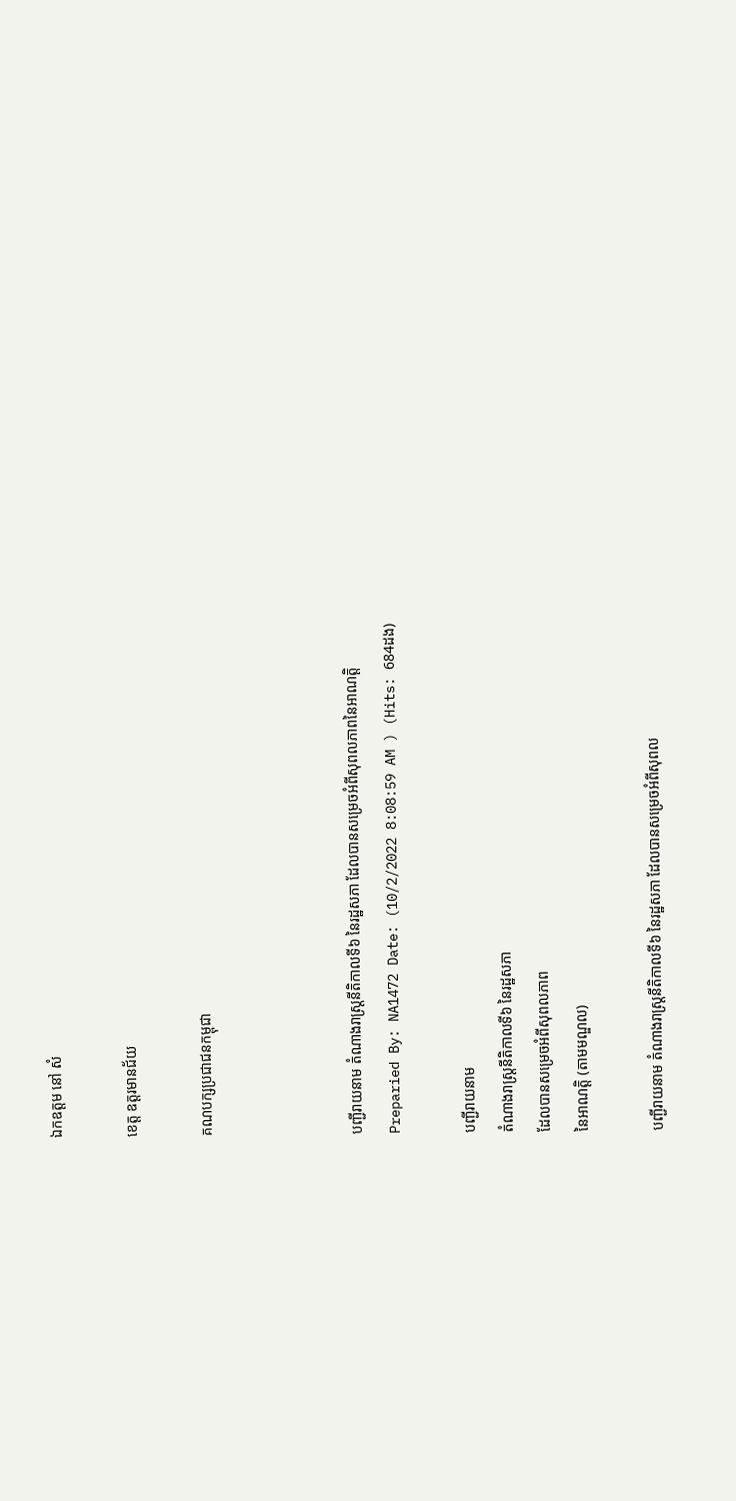ឯកឧត្តម នៅ សំ

ខេត្ត ឧត្តរមានជ័យ

គណបក្សប្រជាជនកម្ពុជា



បញ្ជីរាយនាម តំណាងរាស្ត្រនីតិកាលទី៦ នៃរដ្ឋសភា ដែលបានសម្រេចអំពីសុពលភាពនៃអាណត្តិ
Preparied By: NA1472 Date: (10/2/2022 8:08:59 AM ) (Hits: 684ដង)

បញ្ជីរាយនាម
តំណាងរាស្ត្រនីតិកាលទី៦ នៃរដ្ឋសភា
ដែលបានសម្រេចអំពីសុពលភាព
នៃអាណត្តិ (តាមមណ្ឌល)

បញ្ជីរាយនាម តំណាងរាស្ត្រនីតិកាលទី៦ នៃរដ្ឋសភា ដែលបានសម្រេចអំពីសុពល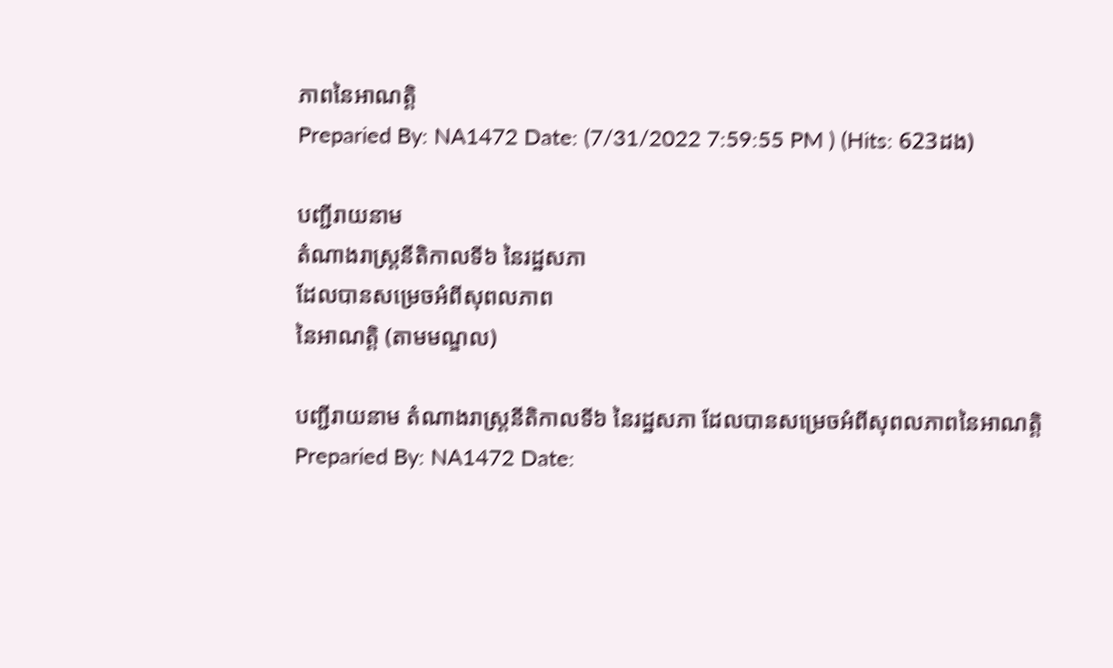ភាពនៃអាណត្តិ
Preparied By: NA1472 Date: (7/31/2022 7:59:55 PM ) (Hits: 623ដង)

បញ្ជីរាយនាម
តំណាងរាស្ត្រនីតិកាលទី៦ នៃរដ្ឋសភា
ដែលបានសម្រេចអំពីសុពលភាព
នៃអាណត្តិ (តាមមណ្ឌល)

បញ្ជីរាយនាម តំណាងរាស្ត្រនីតិកាលទី៦ នៃរដ្ឋសភា ដែលបានសម្រេចអំពីសុពលភាពនៃអាណត្តិ
Preparied By: NA1472 Date: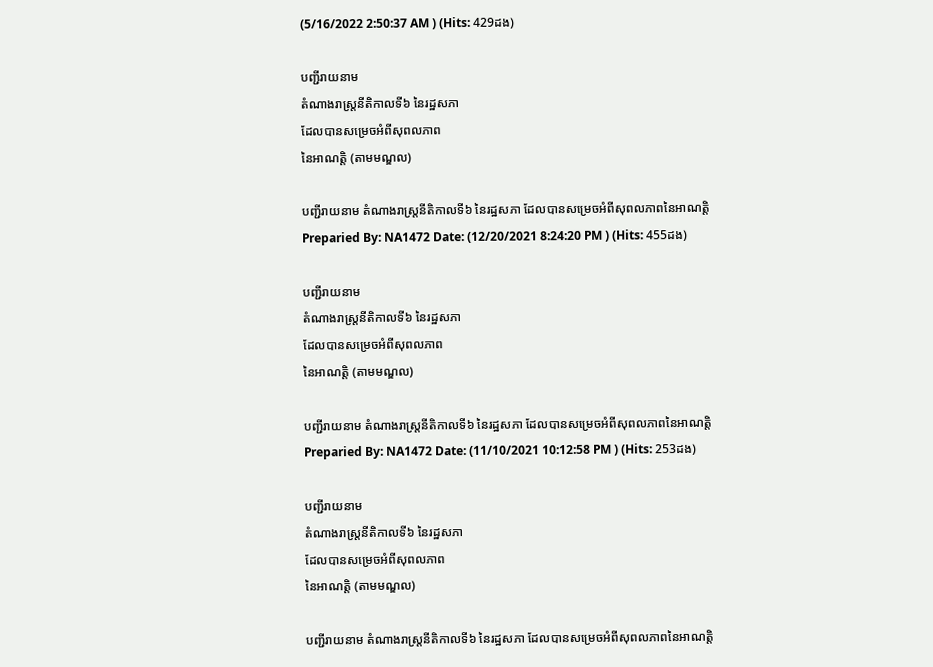(5/16/2022 2:50:37 AM ) (Hits: 429ដង)

បញ្ជីរាយនាម
តំណាងរាស្ត្រនីតិកាលទី៦ នៃរដ្ឋសភា
ដែលបានសម្រេចអំពីសុពលភាព
នៃអាណត្តិ (តាមមណ្ឌល)

បញ្ជីរាយនាម តំណាងរាស្ត្រនីតិកាលទី៦ នៃរដ្ឋសភា ដែលបានសម្រេចអំពីសុពលភាពនៃអាណត្តិ
Preparied By: NA1472 Date: (12/20/2021 8:24:20 PM ) (Hits: 455ដង)

បញ្ជីរាយនាម
តំណាងរាស្ត្រនីតិកាលទី៦ នៃរដ្ឋសភា
ដែលបានសម្រេចអំពីសុពលភាព
នៃអាណត្តិ (តាមមណ្ឌល)

បញ្ជីរាយនាម តំណាងរាស្ត្រនីតិកាលទី៦ នៃរដ្ឋសភា ដែលបានសម្រេចអំពីសុពលភាពនៃអាណត្តិ
Preparied By: NA1472 Date: (11/10/2021 10:12:58 PM ) (Hits: 253ដង)

បញ្ជីរាយនាម
តំណាងរាស្ត្រនីតិកាលទី៦ នៃរដ្ឋសភា
ដែលបានសម្រេចអំពីសុពលភាព
នៃអាណត្តិ (តាមមណ្ឌល)

បញ្ជីរាយនាម តំណាងរាស្ត្រនីតិកាលទី៦ នៃរដ្ឋសភា ដែលបានសម្រេចអំពីសុពលភាពនៃអាណត្តិ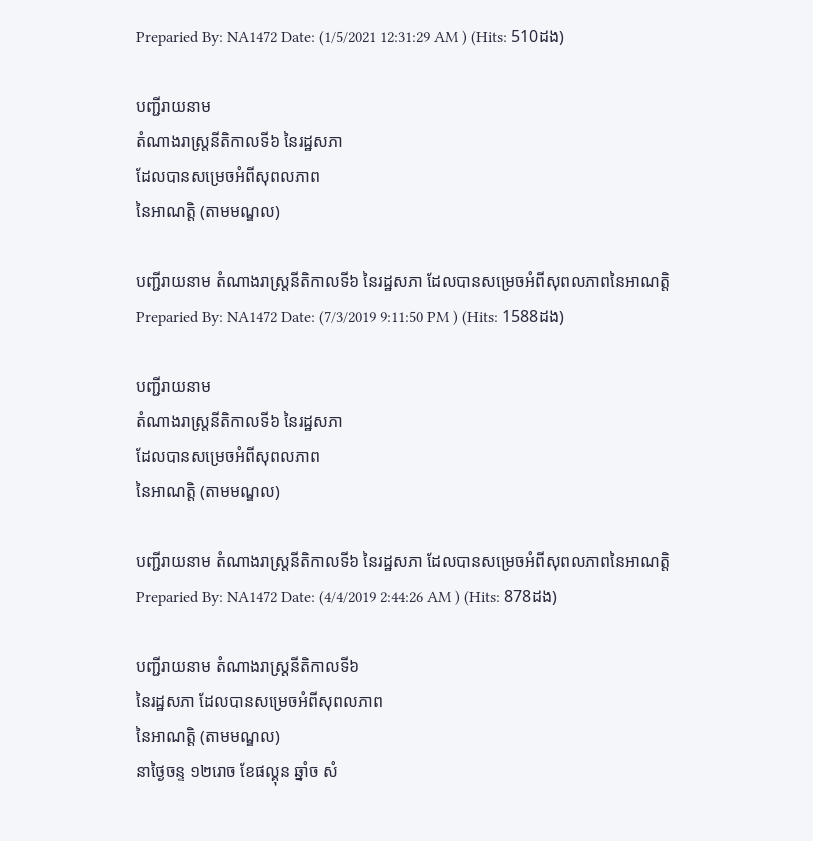Preparied By: NA1472 Date: (1/5/2021 12:31:29 AM ) (Hits: 510ដង)

បញ្ជីរាយនាម
តំណាងរាស្ត្រនីតិកាលទី៦ នៃរដ្ឋសភា
ដែលបានសម្រេចអំពីសុពលភាព
នៃអាណត្តិ (តាមមណ្ឌល)

បញ្ជីរាយនាម តំណាងរាស្ត្រនីតិកាលទី៦ នៃរដ្ឋសភា ដែលបានសម្រេចអំពីសុពលភាពនៃអាណត្តិ
Preparied By: NA1472 Date: (7/3/2019 9:11:50 PM ) (Hits: 1588ដង)

បញ្ជីរាយនាម
តំណាងរាស្ត្រនីតិកាលទី៦ នៃរដ្ឋសភា
ដែលបានសម្រេចអំពីសុពលភាព
នៃអាណត្តិ (តាមមណ្ឌល)

បញ្ជីរាយនាម តំណាងរាស្ត្រនីតិកាលទី៦ នៃរដ្ឋសភា ដែលបានសម្រេចអំពីសុពលភាពនៃអាណត្តិ
Preparied By: NA1472 Date: (4/4/2019 2:44:26 AM ) (Hits: 878ដង)

បញ្ជីរាយនាម តំណាងរាស្ត្រនីតិកាលទី៦
នៃរដ្ឋសភា ដែលបានសម្រេចអំពីសុពលភាព
នៃអាណត្តិ (តាមមណ្ឌល)
នាថ្ងៃចន្ទ ១២រោច ខែផល្គុន ឆ្នាំច សំ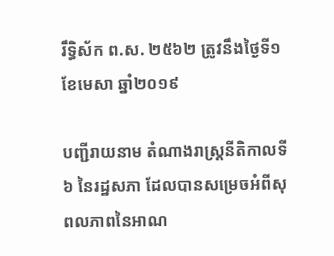រឹទ្ធិស័ក ព.ស. ២៥៦២ ត្រូវនឹងថ្ងៃទី១ ខែមេសា ឆ្នាំ២០១៩

បញ្ជីរាយនាម តំណាងរាស្ត្រនីតិកាលទី៦ នៃរដ្ឋសភា ដែលបានសម្រេចអំពីសុពលភាពនៃអាណ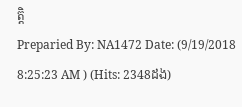ត្តិ
Preparied By: NA1472 Date: (9/19/2018 8:25:23 AM ) (Hits: 2348ដង)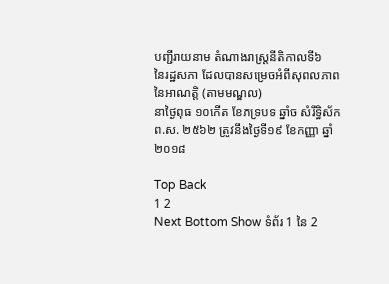បញ្ជីរាយនាម តំណាងរាស្ត្រនីតិកាលទី៦
នៃរដ្ឋសភា ដែលបានសម្រេចអំពីសុពលភាព
នៃអាណត្តិ (តាមមណ្ឌល)
នាថ្ងៃពុធ ១០កើត ខែភទ្របទ ឆ្នាំច សំរឹទ្ធិស័ក ព.ស. ២៥៦២ ត្រូវនឹងថ្ងៃទី១៩ ខែកញ្ញា ឆ្នាំ២០១៨

Top Back
1 2
Next Bottom Show ទំព័រ 1 នៃ 2